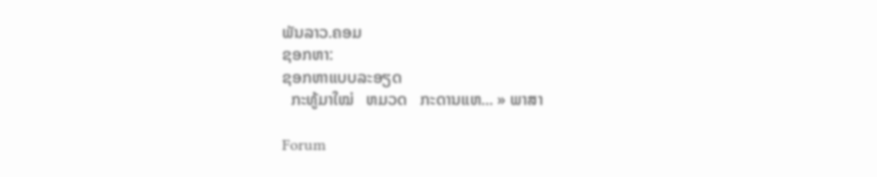ພັນລາວ.ຄອມ
ຊອກຫາ:
ຊອກຫາແບບລະອຽດ
  ກະທູ້ມາໃໝ່   ຫມວດ   ກະດານແຫ... » ພາສາ

Forum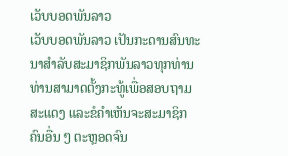ເວັບບອດພັນລາວ
ເວັບບອດພັນລາວ ເປັນກະດານສົນທະນາສຳລັບສະມາຊິກພັນລາວທຸກທ່ານ ທ່ານສາມາດຕັ້ງກະທູ້ເພື່ອສອບຖາມ ສະແດງ ແລະຂໍຄຳເຫັນຈະສະມາຊິກຄົນອື່ນ ໆ ຕະຫຼອດຈົນ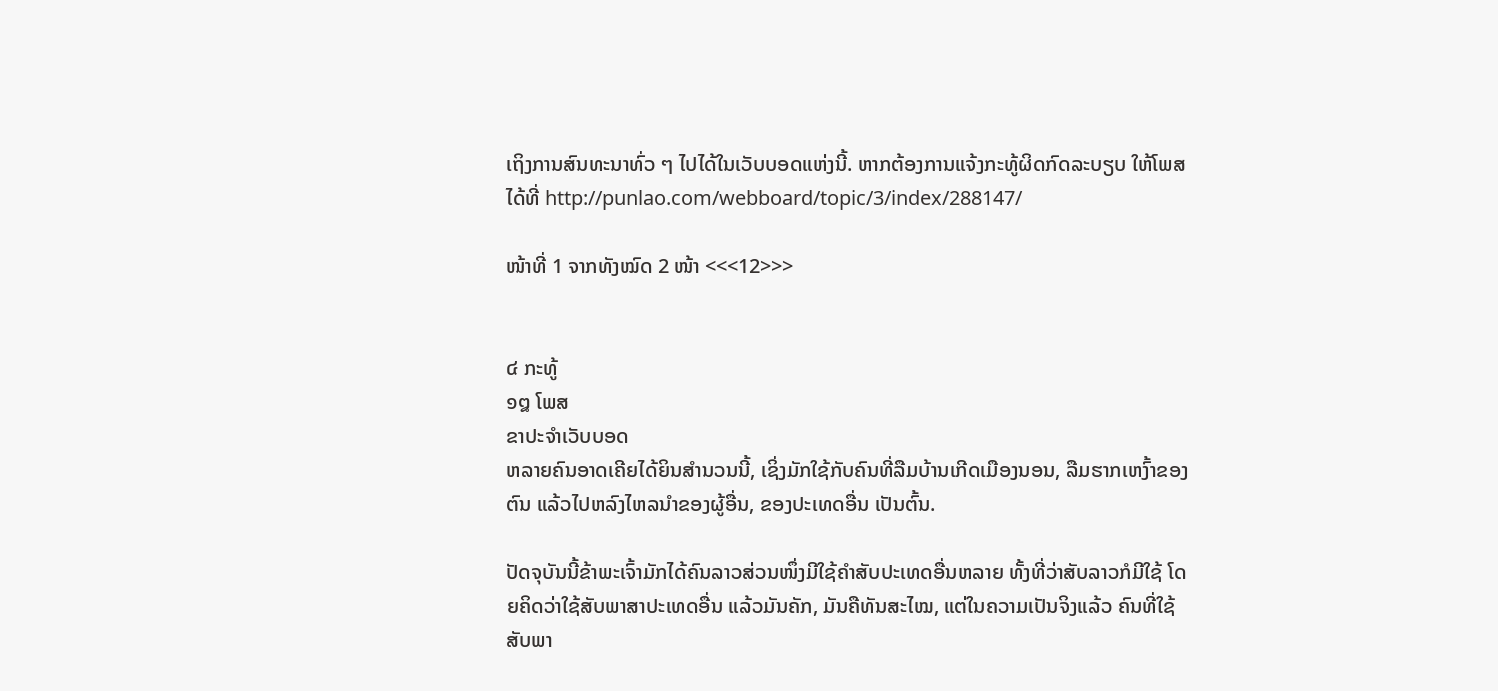ເຖິງການສົນທະນາທົ່ວ ໆ ໄປໄດ້ໃນເວັບບອດແຫ່ງນີ້. ຫາກຕ້ອງການແຈ້ງກະທູ້ຜິດກົດລະບຽບ ໃຫ້ໂພສໄດ້ທີ່ http://punlao.com/webboard/topic/3/index/288147/

ໜ້າທີ່ 1 ຈາກທັງໝົດ 2 ໜ້າ <<<12>>>


໔ ກະທູ້
໑໘ ໂພສ
ຂາປະຈຳເວັບບອດ
ຫລາຍຄົນອາດເຄີຍໄດ້ຍິນສຳນວນນີ້, ເຊິ່ງມັກໃຊ້ກັບຄົນທີ່ລືມບ້ານເກີດເມືອງນອນ, ລືມຮາກເຫງົ້າຂອງຕົນ ແລ້ວໄປຫລົງໄຫລນຳຂອງຜູ້ອື່ນ, ຂອງປະເທດອື່ນ ເປັນຕົ້ນ.

ປັດຈຸບັນນີ້ຂ້າພະເຈົ້າມັກໄດ້ຄົນລາວສ່ວນໜຶ່ງມີໃຊ້ຄຳສັບປະເທດອື່ນຫລາຍ ທັ້ງທີ່ວ່າສັບລາວກໍມີໃຊ້ ໂດຍຄິດວ່າໃຊ້ສັບພາສາປະເທດອື່ນ ແລ້ວມັນຄັກ, ມັນຄືທັນສະໄໝ, ແຕ່ໃນຄວາມເປັນຈິງແລ້ວ ຄົນທີ່ໃຊ້ສັບພາ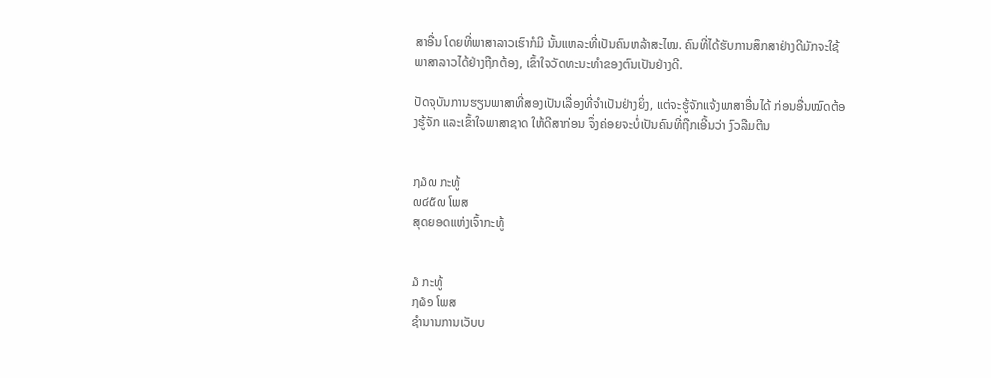ສາອື່ນ ໂດຍທີ່ພາສາລາວເຮົາກໍມີ ນັ້ນແຫລະທີ່ເປັນຄົນຫລ້າສະໄໝ. ຄົນທີ່ໄດ້ຮັບການສຶກສາຢ່າງດີມັກຈະໃຊ້ພາສາລາວໄດ້ຢ່າງຖືກຕ້ອງ, ເຂົ້າໃຈວັດທະນະທຳຂອງຕົນເປັນຢ່າງດີ.

ປັດຈຸບັນການຮຽນພາສາທີ່ສອງເປັນເລື່ອງທີ່ຈຳເປັນຢ່າງຍິ່ງ, ແຕ່ຈະຮູ້ຈັກແຈ້ງພາສາອື່ນໄດ້ ກ່ອນອື່ນໝົດຕ້ອງຮູ້ຈັກ ແລະເຂົ້າໃຈພາສາຊາດ ໃຫ້ດີສາກ່ອນ ຈຶ່ງຄ່ອຍຈະບໍ່ເປັນຄົນທີ່ຖືກເອີ້ນວ່າ ງົວລືມຕີນ


໗໓໙ ກະທູ້
໙໔໕໙ ໂພສ
ສຸດຍອດແຫ່ງເຈົ້າກະທູ້


໓ ກະທູ້
໗໖໑ ໂພສ
ຊຳນານການເວັບບ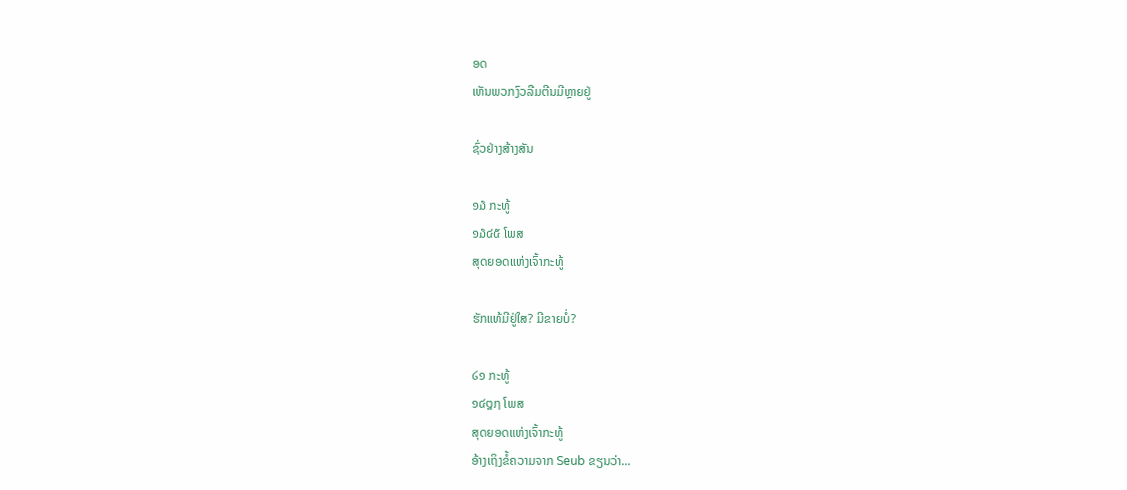ອດ
ເຫັນພວກງົວລືມຕີນມີຫຼາຍຢູ່

ຊົ່ວຢ່າງສ້າງສັນ

໑໓ ກະທູ້
໑໓໔໕ ໂພສ
ສຸດຍອດແຫ່ງເຈົ້າກະທູ້

ຮັກແທ້ມີຢູ່ໃສ? ມີຂາຍບໍ່?

໒໑ ກະທູ້
໑໔໘໗ ໂພສ
ສຸດຍອດແຫ່ງເຈົ້າກະທູ້
ອ້າງເຖິງຂໍ້ຄວາມຈາກ Seub ຂຽນວ່າ...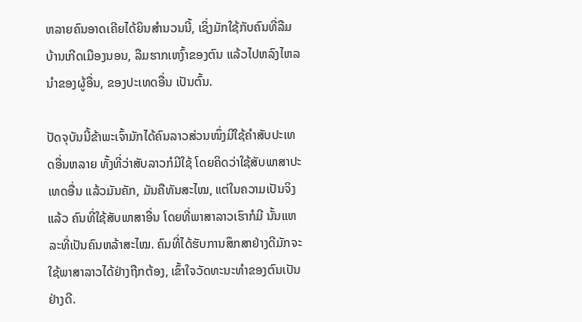ຫລາຍຄົນອາດເຄີຍໄດ້ຍິນສຳນວນນີ້, ເຊິ່ງມັກໃຊ້ກັບຄົນທີ່ລືມບ້ານເກີດເມືອງນອນ, ລືມຮາກເຫງົ້າຂອງຕົນ ແລ້ວໄປຫລົງໄຫລນຳຂອງຜູ້ອື່ນ, ຂອງປະເທດອື່ນ ເປັນຕົ້ນ.

ປັດຈຸບັນນີ້ຂ້າພະເຈົ້າມັກໄດ້ຄົນລາວສ່ວນໜຶ່ງມີໃຊ້ຄຳສັບປະເທດອື່ນຫລາຍ ທັ້ງທີ່ວ່າສັບລາວກໍມີໃຊ້ ໂດຍຄິດວ່າໃຊ້ສັບພາສາປະເທດອື່ນ ແລ້ວມັນຄັກ, ມັນຄືທັນສະໄໝ, ແຕ່ໃນຄວາມເປັນຈິງແລ້ວ ຄົນທີ່ໃຊ້ສັບພາສາອື່ນ ໂດຍທີ່ພາສາລາວເຮົາກໍມີ ນັ້ນແຫລະທີ່ເປັນຄົນຫລ້າສະໄໝ. ຄົນທີ່ໄດ້ຮັບການສຶກສາຢ່າງດີມັກຈະໃຊ້ພາສາລາວໄດ້ຢ່າງຖືກຕ້ອງ, ເຂົ້າໃຈວັດທະນະທຳຂອງຕົນເປັນຢ່າງດີ.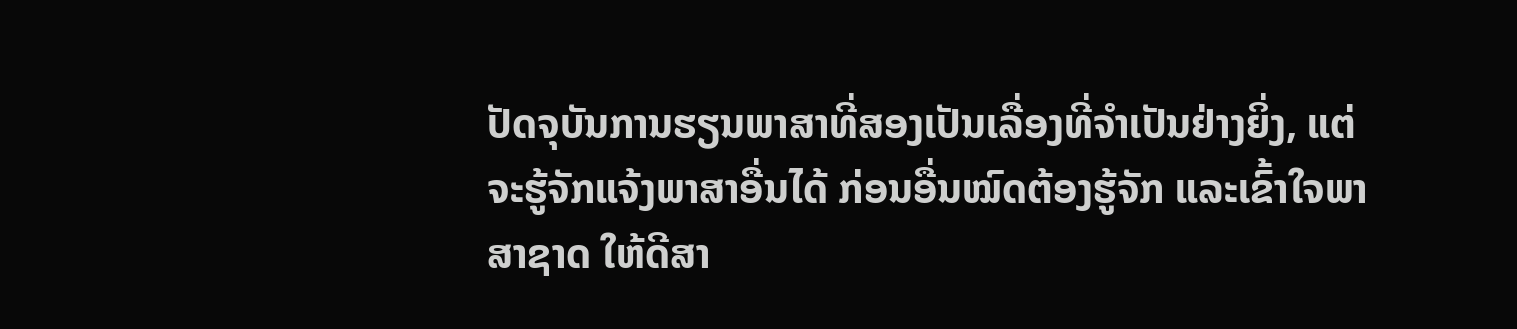ປັດຈຸບັນການຮຽນພາສາທີ່ສອງເປັນເລື່ອງທີ່ຈຳເປັນຢ່າງຍິ່ງ, ແຕ່ຈະຮູ້ຈັກແຈ້ງພາສາອື່ນໄດ້ ກ່ອນອື່ນໝົດຕ້ອງຮູ້ຈັກ ແລະເຂົ້າໃຈພາສາຊາດ ໃຫ້ດີສາ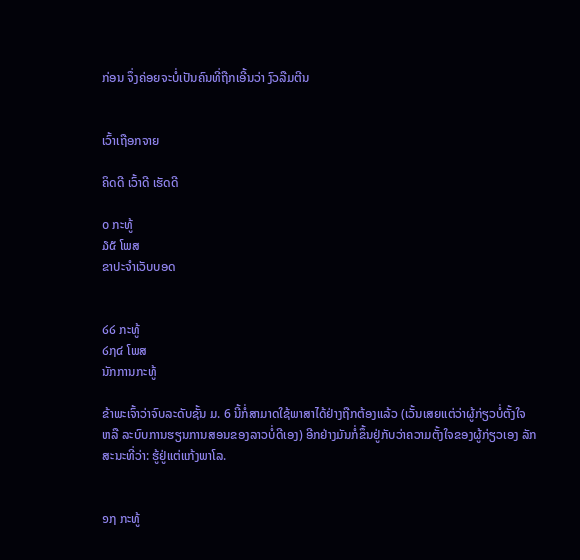ກ່ອນ ຈຶ່ງຄ່ອຍຈະບໍ່ເປັນຄົນທີ່ຖືກເອີ້ນວ່າ ງົວລືມຕີນ


ເວົ້າເຖືອກຈາຍ

ຄິດດີ ເວົ້າດີ ເຮັດດີ

໐ ກະທູ້
໓໕ ໂພສ
ຂາປະຈຳເວັບບອດ


໒໒ ກະທູ້
໒໗໔ ໂພສ
ນັກການກະທູ້

ຂ້າພະເຈົ້າວ່າຈົບລະດັບຊັ້ນ ມ. 6 ນີ້ກໍ່ສາມາດໃຊ້ພາສາໄດ້ຢ່າງຖືກຕ້ອງແລ້ວ (ເວັ້ນເສຍແຕ່ວ່າຜູ້ກ່ຽວບໍ່ຕັ້ງໃຈ ຫລື ລະບົບການຮຽນການສອນຂອງລາວບໍ່ດີເອງ) ອີກຢ່າງມັນກໍ່ຂຶ້ນຢູ່ກັບວ່າຄວາມຕັ້ງໃຈຂອງຜູ້ກ່ຽວເອງ ລັກສະນະທີ່ວ່າ: ຮູ້ຢູ່ແຕ່ແກ້ງພາໂລ.


໑໗ ກະທູ້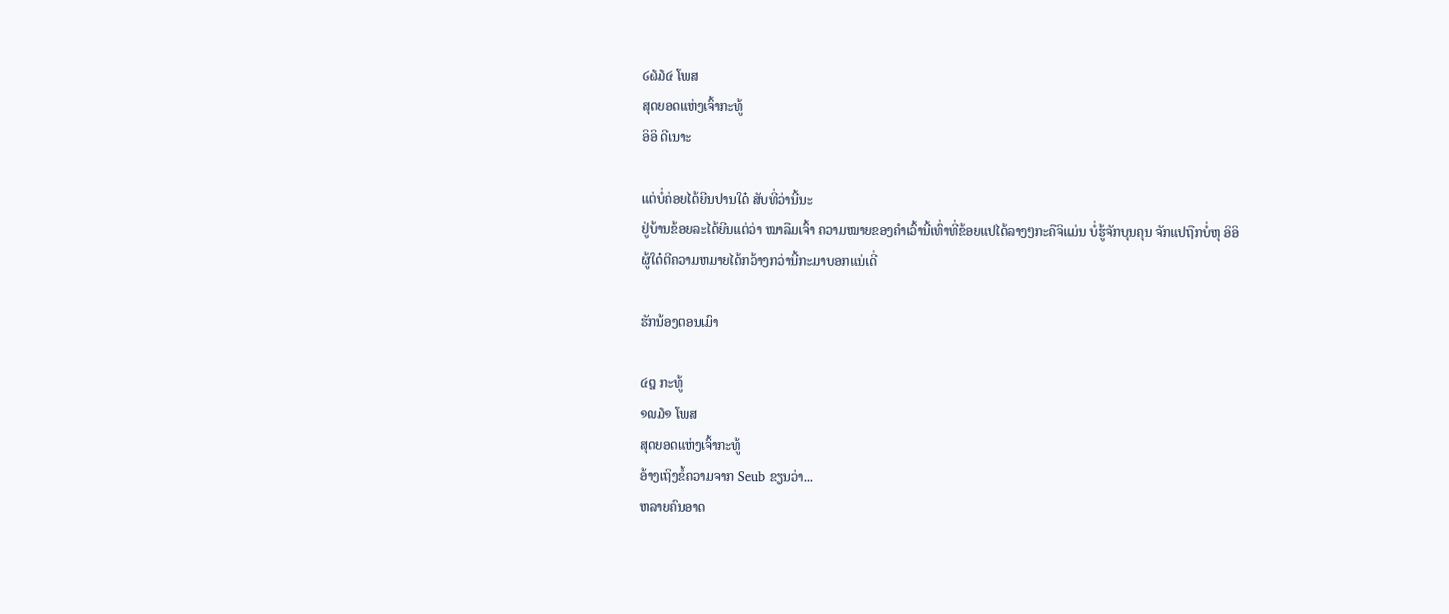໒໖໓໔ ໂພສ
ສຸດຍອດແຫ່ງເຈົ້າກະທູ້
ອິອິ ດີເນາະ

ແຕ່ບໍ່ຄ່ອຍໄດ້ຍີນປານໃດ໋ ສັບທີ່ວ່ານີ້ນະ
ຢູ່ບ້ານຂ້ອຍລະໄດ້ຍີນແຕ່ວ່າ ໝາລືມເຈົ້າ ຄວາມໝາຍຂອງຄຳເວົ້ານີ້ເທົ່າທີ່ຂ້ອຍແປໄດ້ລາງໆກະຄືຈິແມ່ນ ບໍ່ຮູ້ຈັກບຸນຄຸນ ຈັກແປຖືກບໍ່ຫຸ ອິອິ
ຜູ້ໃດ໋ຕີຄວາມຫມາຍໄດ້ກວ້າງກວ່ານີ້ກະມາບອກແນ່ເດີ່

ຮັກນ້ອງຕອນເມົາ

໔໘ ກະທູ້
໑໙໓໑ ໂພສ
ສຸດຍອດແຫ່ງເຈົ້າກະທູ້
ອ້າງເຖິງຂໍ້ຄວາມຈາກ Seub ຂຽນວ່າ...
ຫລາຍຄົນອາດ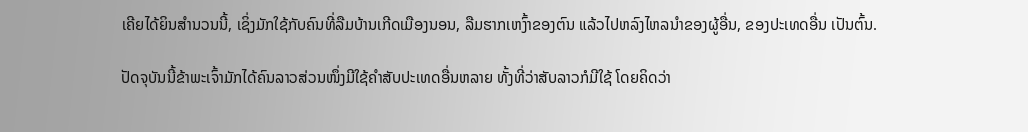ເຄີຍໄດ້ຍິນສຳນວນນີ້, ເຊິ່ງມັກໃຊ້ກັບຄົນທີ່ລືມບ້ານເກີດເມືອງນອນ, ລືມຮາກເຫງົ້າຂອງຕົນ ແລ້ວໄປຫລົງໄຫລນຳຂອງຜູ້ອື່ນ, ຂອງປະເທດອື່ນ ເປັນຕົ້ນ.

ປັດຈຸບັນນີ້ຂ້າພະເຈົ້າມັກໄດ້ຄົນລາວສ່ວນໜຶ່ງມີໃຊ້ຄຳສັບປະເທດອື່ນຫລາຍ ທັ້ງທີ່ວ່າສັບລາວກໍມີໃຊ້ ໂດຍຄິດວ່າ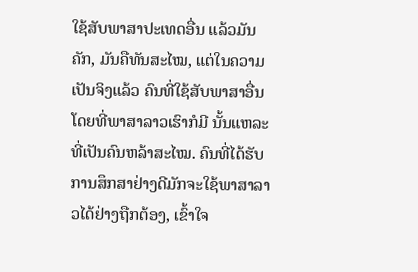ໃຊ້ສັບພາສາປະເທດອື່ນ ແລ້ວມັນຄັກ, ມັນຄືທັນສະໄໝ, ແຕ່ໃນຄວາມເປັນຈິງແລ້ວ ຄົນທີ່ໃຊ້ສັບພາສາອື່ນ ໂດຍທີ່ພາສາລາວເຮົາກໍມີ ນັ້ນແຫລະທີ່ເປັນຄົນຫລ້າສະໄໝ. ຄົນທີ່ໄດ້ຮັບການສຶກສາຢ່າງດີມັກຈະໃຊ້ພາສາລາວໄດ້ຢ່າງຖືກຕ້ອງ, ເຂົ້າໃຈ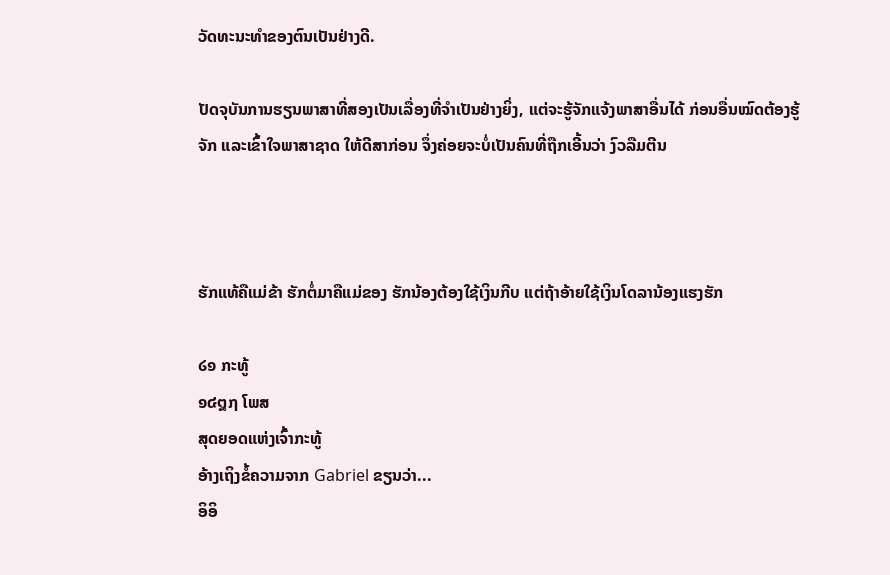ວັດທະນະທຳຂອງຕົນເປັນຢ່າງດີ.

ປັດຈຸບັນການຮຽນພາສາທີ່ສອງເປັນເລື່ອງທີ່ຈຳເປັນຢ່າງຍິ່ງ, ແຕ່ຈະຮູ້ຈັກແຈ້ງພາສາອື່ນໄດ້ ກ່ອນອື່ນໝົດຕ້ອງຮູ້ຈັກ ແລະເຂົ້າໃຈພາສາຊາດ ໃຫ້ດີສາກ່ອນ ຈຶ່ງຄ່ອຍຈະບໍ່ເປັນຄົນທີ່ຖືກເອີ້ນວ່າ ງົວລືມຕີນ



ຮັກແທ້ຄືແມ່ຂ້າ ຮັກຕໍ່ມາຄືແມ່ຂອງ ຮັກນ້ອງຕ້ອງໃຊ້ເງິນກີບ ແຕ່ຖ້າອ້າຍໃຊ້ເງິນໂດລານ້ອງແຮງຮັກ

໒໑ ກະທູ້
໑໔໘໗ ໂພສ
ສຸດຍອດແຫ່ງເຈົ້າກະທູ້
ອ້າງເຖິງຂໍ້ຄວາມຈາກ Gabriel ຂຽນວ່າ...
ອິອິ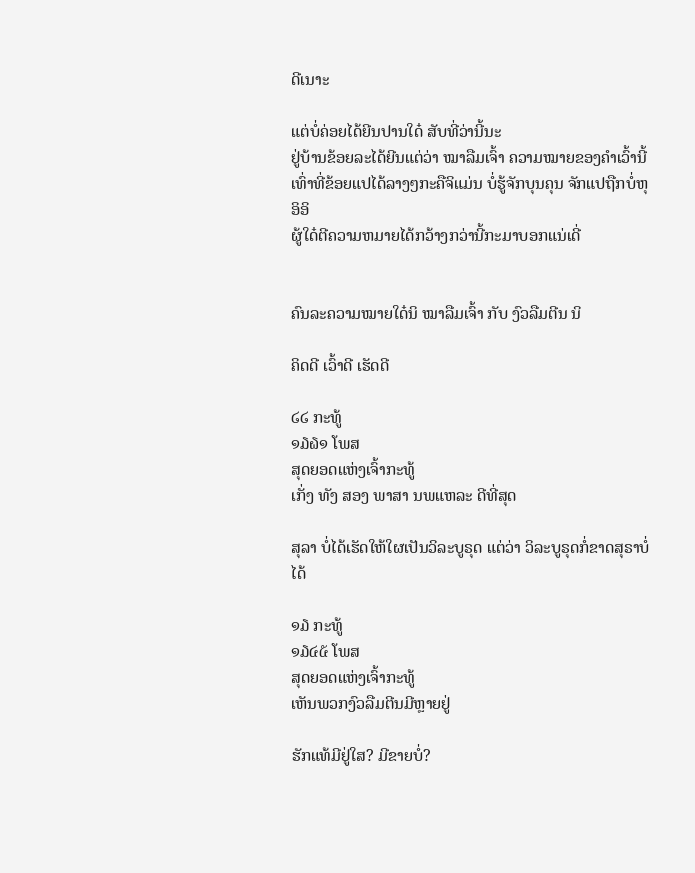ດີເນາະ

ແຕ່ບໍ່ຄ່ອຍໄດ້ຍີນປານໃດ໋ ສັບທີ່ວ່ານີ້ນະ
ຢູ່ບ້ານຂ້ອຍລະໄດ້ຍີນແຕ່ວ່າ ໝາລືມເຈົ້າ ຄວາມໝາຍຂອງຄຳເວົ້ານີ້ເທົ່າທີ່ຂ້ອຍແປໄດ້ລາງໆກະຄືຈິແມ່ນ ບໍ່ຮູ້ຈັກບຸນຄຸນ ຈັກແປຖືກບໍ່ຫຸ ອິອິ
ຜູ້ໃດ໋ຕີຄວາມຫມາຍໄດ້ກວ້າງກວ່ານີ້ກະມາບອກແນ່ເດີ່


ຄົນລະຄວາມໝາຍໃດ໋ນິ ໝາລືມເຈົ້າ ກັບ ງົວລືມຕີນ ນິ

ຄິດດີ ເວົ້າດີ ເຮັດດີ

໒໒ ກະທູ້
໑໓໖໑ ໂພສ
ສຸດຍອດແຫ່ງເຈົ້າກະທູ້
ເກັ່ງ ທັງ ສອງ ພາສາ ນພແຫລະ ດີທີ່ສຸດ

ສຸລາ ບໍ່ໄດ້ເຮັດໃຫ້ໃຜເປັນວິລະບູຣຸດ ແຕ່ວ່າ ວິລະບູຣຸດກໍ່ຂາດສຸຣາບໍ່ໄດ້

໑໓ ກະທູ້
໑໓໔໕ ໂພສ
ສຸດຍອດແຫ່ງເຈົ້າກະທູ້
ເຫັນພວກງົວລືມຕີນມີຫຼາຍຢູ່

ຮັກແທ້ມີຢູ່ໃສ? ມີຂາຍບໍ່?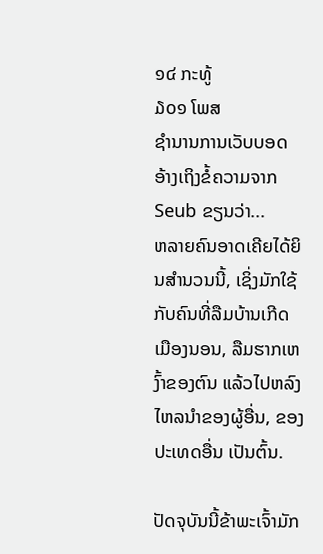໑໔ ກະທູ້
໓໐໑ ໂພສ
ຊຳນານການເວັບບອດ
ອ້າງເຖິງຂໍ້ຄວາມຈາກ Seub ຂຽນວ່າ...
ຫລາຍຄົນອາດເຄີຍໄດ້ຍິນສຳນວນນີ້, ເຊິ່ງມັກໃຊ້ກັບຄົນທີ່ລືມບ້ານເກີດເມືອງນອນ, ລືມຮາກເຫງົ້າຂອງຕົນ ແລ້ວໄປຫລົງໄຫລນຳຂອງຜູ້ອື່ນ, ຂອງປະເທດອື່ນ ເປັນຕົ້ນ.

ປັດຈຸບັນນີ້ຂ້າພະເຈົ້າມັກ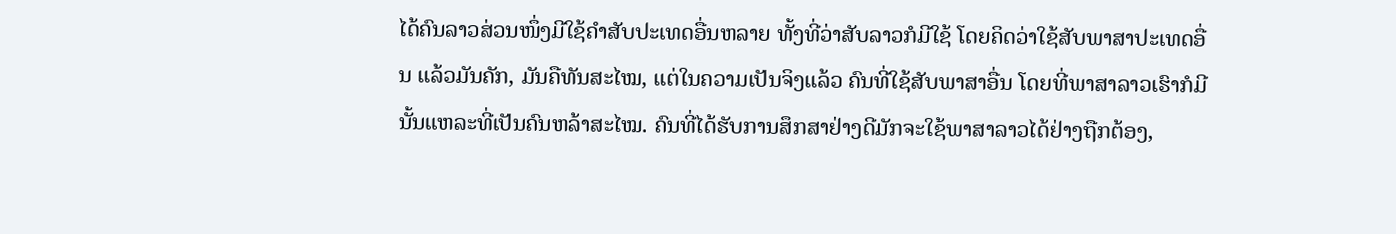ໄດ້ຄົນລາວສ່ວນໜຶ່ງມີໃຊ້ຄຳສັບປະເທດອື່ນຫລາຍ ທັ້ງທີ່ວ່າສັບລາວກໍມີໃຊ້ ໂດຍຄິດວ່າໃຊ້ສັບພາສາປະເທດອື່ນ ແລ້ວມັນຄັກ, ມັນຄືທັນສະໄໝ, ແຕ່ໃນຄວາມເປັນຈິງແລ້ວ ຄົນທີ່ໃຊ້ສັບພາສາອື່ນ ໂດຍທີ່ພາສາລາວເຮົາກໍມີ ນັ້ນແຫລະທີ່ເປັນຄົນຫລ້າສະໄໝ. ຄົນທີ່ໄດ້ຮັບການສຶກສາຢ່າງດີມັກຈະໃຊ້ພາສາລາວໄດ້ຢ່າງຖືກຕ້ອງ,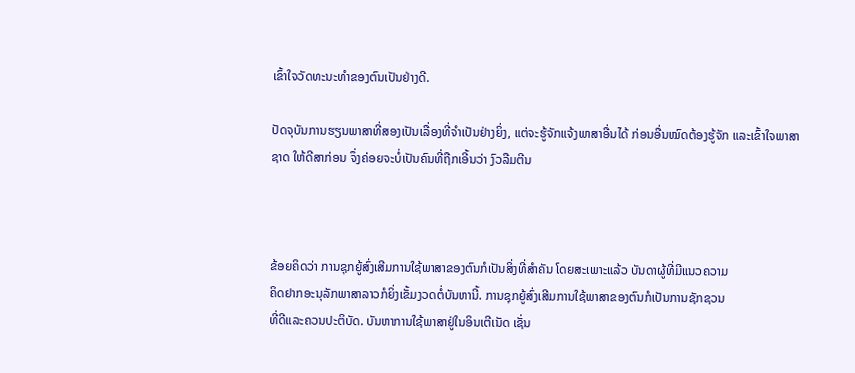ເຂົ້າໃຈວັດທະນະທຳຂອງຕົນເປັນຢ່າງດີ.

ປັດຈຸບັນການຮຽນພາສາທີ່ສອງເປັນເລື່ອງທີ່ຈຳເປັນຢ່າງຍິ່ງ, ແຕ່ຈະຮູ້ຈັກແຈ້ງພາສາອື່ນໄດ້ ກ່ອນອື່ນໝົດຕ້ອງຮູ້ຈັກ ແລະເຂົ້າໃຈພາສາຊາດ ໃຫ້ດີສາກ່ອນ ຈຶ່ງຄ່ອຍຈະບໍ່ເປັນຄົນທີ່ຖືກເອີ້ນວ່າ ງົວລືມຕີນ



ຂ້ອຍຄິດວ່າ ການຊຸກຍູ້ສົ່ງເສີມການໃຊ້ພາສາຂອງຕົນກໍເປັນສິ່ງທີ່ສຳຄັນ ໂດຍສະເພາະແລ້ວ ບັນດາຜູ້ທີ່ມີແນວຄວາມ
ຄິດຢາກອະນຸລັກພາສາລາວກໍຍິ່ງເຂັ້ມງວດຕໍ່ບັນຫານີ້. ການຊຸກຍູ້ສົ່ງເສີມການໃຊ້ພາສາຂອງຕົນກໍເປັນການຊັກຊວນ
ທີ່ດີແລະຄວນປະຕິບັດ. ບັນຫາການໃຊ້ພາສາຢູ່ໃນອິນເຕີເນັດ ເຊັ່ນ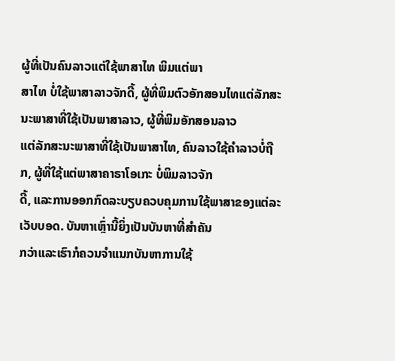ຜູ້ທີ່ເປັນຄົນລາວແຕ່ໃຊ້ພາສາໄທ ພິມແຕ່ພາ
ສາໄທ ບໍ່ໃຊ້ພາສາລາວຈັກດີ້, ຜູ້ທີ່ພິມຕົວອັກສອນໄທແຕ່ລັກສະນະພາສາທີ່ໃຊ້ເປັນພາສາລາວ, ຜູ້ທີ່ພິມອັກສອນລາວ
ແຕ່ລັກສະນະພາສາທີ່ໃຊ້ເປັນພາສາໄທ, ຄົນລາວໃຊ້ຄຳລາວບໍ່ຖືກ, ຜູ້ທີ່ໃຊ້ແຕ່ພາສາຄາຣາໂອເກະ ບໍ່ພິມລາວຈັກ
ດີ້, ແລະການອອກກົດລະບຽບຄວບຄຸມການໃຊ້ພາສາຂອງແຕ່ລະເວັບບອດ. ບັນຫາເຫຼົ່ານີ້ຍິ່ງເປັນບັນຫາທີ່ສຳຄັນ
ກວ່າແລະເຮົາກໍຄວນຈຳແນກບັນຫາການໃຊ້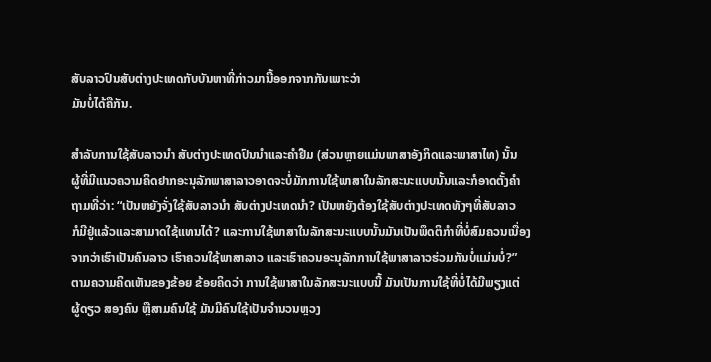ສັບລາວປົນສັບຕ່າງປະເທດກັບບັນຫາທີ່ກ່າວມານີ້ອອກຈາກກັນເພາະວ່າ
ມັນບໍ່ໄດ້ຄືກັນ.

ສຳລັບການໃຊ້ສັບລາວນຳ ສັບຕ່າງປະເທດປົນນຳແລະຄຳຢືມ (ສ່ວນຫຼາຍແມ່ນພາສາອັງກິດແລະພາສາໄທ) ນັ້ນ
ຜູ້ທີ່ມີແນວຄວາມຄິດຢາກອະນຸລັກພາສາລາວອາດຈະບໍ່ມັກການໃຊ້ພາສາໃນລັກສະນະແບບນັ້ນແລະກໍອາດຕັ້ງຄຳ
ຖາມທີ່ວ່າ: “ເປັນຫຍັງຈັ່ງໃຊ້ສັບລາວນຳ ສັບຕ່າງປະເທດນຳ? ເປັນຫຍັງຕ້ອງໃຊ້ສັບຕ່າງປະເທດທັງໆທີ່ສັບລາວ
ກໍມີຢູ່ແລ້ວແລະສາມາດໃຊ້ແທນໄດ້? ແລະການໃຊ້ພາສາໃນລັກສະນະແບບນັ້ນມັນເປັນພຶດຕິກຳທີ່ບໍ່ສົມຄວນເນື່ອງ
ຈາກວ່າເຮົາເປັນຄົນລາວ ເຮົາຄວນໃຊ້ພາສາລາວ ແລະເຮົາຄວນອະນຸລັກການໃຊ້ພາສາລາວຮ່ວມກັນບໍ່ແມ່ນບໍ່?”
ຕາມຄວາມຄິດເຫັນຂອງຂ້ອຍ ຂ້ອຍຄິດວ່າ ການໃຊ້ພາສາໃນລັກສະນະແບບນີ້ ມັນເປັນການໃຊ້ທີ່ບໍ່ໄດ້ມີພຽງແຕ່
ຜູ້ດຽວ ສອງຄົນ ຫຼືສາມຄົນໃຊ້ ມັນມີຄົນໃຊ້ເປັນຈຳນວນຫຼວງ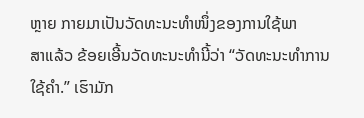ຫຼາຍ ກາຍມາເປັນວັດທະນະທຳໜຶ່ງຂອງການໃຊ້ພາ
ສາແລ້ວ ຂ້ອຍເອີ້ນວັດທະນະທຳນີ້ວ່າ “ວັດທະນະທຳການໃຊ້ຄຳ.” ເຮົາມັກ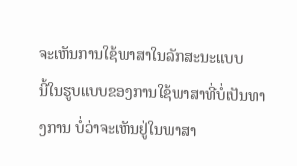ຈະເຫັນການໃຊ້ພາສາໃນລັກສະນະແບບ
ນີ້ໃນຮູບແບບຂອງການໃຊ້ພາສາທີ່ບໍ່ເປັນທາງການ ບໍ່ວ່າຈະເຫັນຢູ່ໃນພາສາ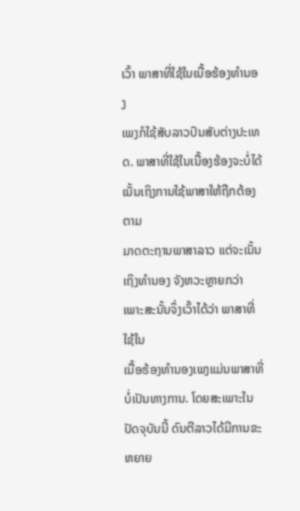ເວົ້າ ພາສາທີ່ໃຊ້ໃນເນື້ອຮ້ອງທຳນອງ
ເພງກໍໃຊ້ສັບລາວປົນສັບຕ່າງປະເທດ. ພາສາທີ່ໃຊ້ໃນເນື້ອງຮ້ອງຈະບໍ່ໄດ້ເນັ້ນເຖິງການໃຊ້ພາສາໃຫ້ຖືກຕ້ອງຕາມ
ມາດຕະຖານພາສາລາວ ແຕ່ຈະເນັ້ນເຖິງທຳນອງ ຈັງຫວະຫຼາຍກວ່າ ເພາະສະນັ້ນຈຶ່ງເວົ້າໄດ້ວ່າ ພາສາທີ່ໃຊ້ໃນ
ເນື້ອຮ້ອງທຳນອງເພງແມ່ນພາສາທີ່ບໍ່ເປັນທາງການ. ໂດຍສະເພາະໃນປັດຈຸບັນນີ້ ດົນຕີລາວໄດ້ມີການຂະຫຍາຍ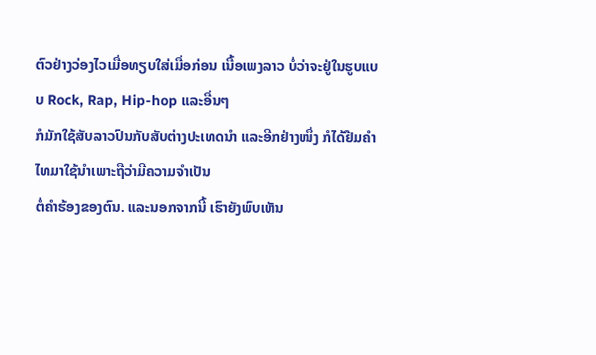ຕົວຢ່າງວ່ອງໄວເມື່ອທຽບໃສ່ເມື່ອກ່ອນ ເນື້ອເພງລາວ ບໍ່ວ່າຈະຢູ່ໃນຮູບແບບ Rock, Rap, Hip-hop ແລະອື່ນໆ
ກໍມັກໃຊ້ສັບລາວປົນກັບສັບຕ່າງປະເທດນຳ ແລະອີກຢ່າງໜຶ່ງ ກໍໄດ້ຢືມຄຳໄທມາໃຊ້ນຳເພາະຖືວ່າມີຄວາມຈຳເປັນ
ຕໍ່ຄຳຮ້ອງຂອງຕົນ. ແລະນອກຈາກນີ້ ເຮົາຍັງພົບເຫັນ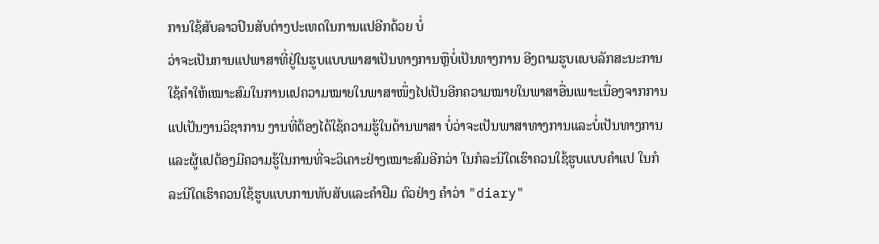ການໃຊ້ສັບລາວປົນສັບຕ່າງປະເທດໃນການແປອີກດ້ວຍ ບໍ່
ວ່າຈະເປັນການແປພາສາທີ່ຢູ່ໃນຮູບແບບພາສາເປັນທາງການຫຼືບໍ່ເປັນທາງການ ອີງຕາມຮູບແບບລັກສະນະການ
ໃຊ້ຄຳໃຫ້ເໝາະສົມໃນການແປຄວາມໝາຍໃນພາສາໜຶ່ງໄປເປັນອີກຄວາມໝາຍໃນພາສາອື່ນເພາະເນື່ອງຈາກການ
ແປເປັນງານວິຊາການ ງານທີ່ຕ້ອງໄດ້ໃຊ້ຄວາມຮູ້ໃນດ້ານພາສາ ບໍ່ວ່າຈະເປັນພາສາທາງການແລະບໍ່ເປັນທາງການ
ແລະຜູ້ແປຕ້ອງມີຄວາມຮູ້ໃນການທີ່ຈະວິເຄາະຢ່າງເໝາະສົມອີກວ່າ ໃນກໍລະນີໃດເຮົາຄວນໃຊ້ຮູບແບບຄຳແປ ໃນກໍ
ລະນີໃດເຮົາຄວນໃຊ້ຮູບແບບການທັບສັບແລະຄຳຢືມ ຕົວຢ່າງ ຄຳວ່າ "diary"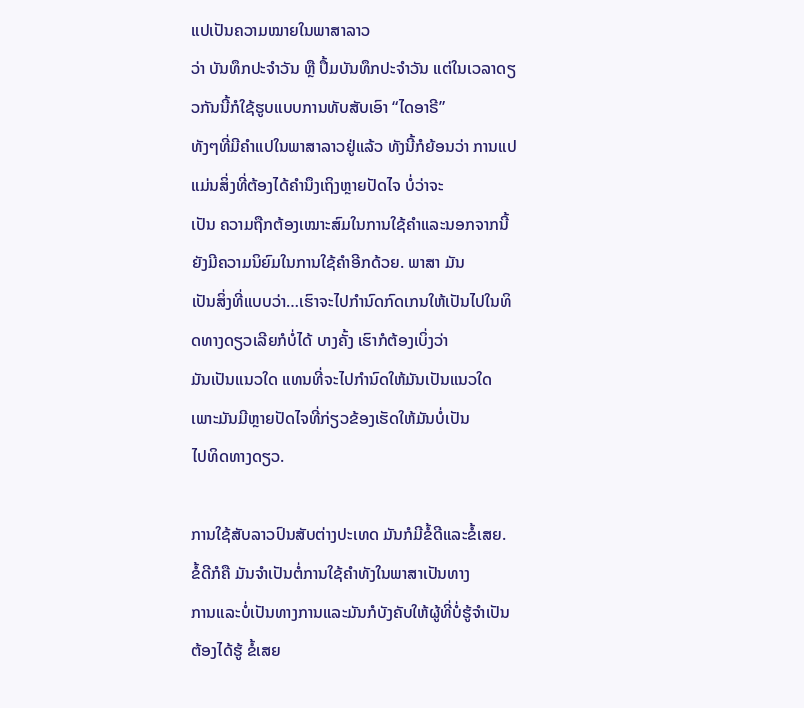ແປເປັນຄວາມໝາຍໃນພາສາລາວ
ວ່າ ບັນທຶກປະຈຳວັນ ຫຼື ປຶ້ມບັນທຶກປະຈຳວັນ ແຕ່ໃນເວລາດຽວກັນນີ້ກໍໃຊ້ຮູບແບບການທັບສັບເອົາ “ໄດອາຣີ”
ທັງໆທີ່ມີຄຳແປໃນພາສາລາວຢູ່ແລ້ວ ທັງນີ້ກໍຍ້ອນວ່າ ການແປແມ່ນສິ່ງທີ່ຕ້ອງໄດ້ຄຳນຶງເຖິງຫຼາຍປັດໄຈ ບໍ່ວ່າຈະ
ເປັນ ຄວາມຖືກຕ້ອງເໝາະສົມໃນການໃຊ້ຄຳແລະນອກຈາກນີ້ ຍັງມີຄວາມນິຍົມໃນການໃຊ້ຄຳອີກດ້ວຍ. ພາສາ ມັນ
ເປັນສິ່ງທີ່ແບບວ່າ…ເຮົາຈະໄປກຳນົດກົດເກນໃຫ້ເປັນໄປໃນທິດທາງດຽວເລີຍກໍບໍ່ໄດ້ ບາງຄັ້ງ ເຮົາກໍຕ້ອງເບິ່ງວ່າ
ມັນເປັນແນວໃດ ແທນທີ່ຈະໄປກຳນົດໃຫ້ມັນເປັນແນວໃດ ເພາະມັນມີຫຼາຍປັດໄຈທີ່ກ່ຽວຂ້ອງເຮັດໃຫ້ມັນບໍ່ເປັນ
ໄປທິດທາງດຽວ.

ການໃຊ້ສັບລາວປົນສັບຕ່າງປະເທດ ມັນກໍມີຂໍ້ດີແລະຂໍ້ເສຍ. ຂໍ້ດີກໍຄື ມັນຈຳເປັນຕໍ່ການໃຊ້ຄຳທັງໃນພາສາເປັນທາງ
ການແລະບໍ່ເປັນທາງການແລະມັນກໍບັງຄັບໃຫ້ຜູ້ທີ່ບໍ່ຮູ້ຈຳເປັນຕ້ອງໄດ້ຮູ້ ຂໍ້ເສຍ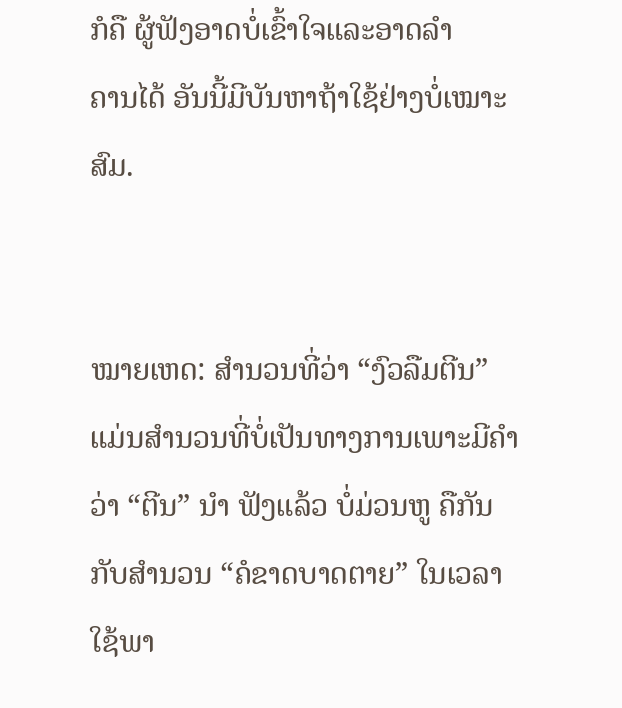ກໍຄື ຜູ້ຟັງອາດບໍ່ເຂົ້າໃຈແລະອາດລຳ
ຄານໄດ້ ອັນນີ້ມີບັນຫາຖ້າໃຊ້ຢ່າງບໍ່ເໝາະສົມ.


ໝາຍເຫດ: ສຳນວນທີ່ວ່າ “ງົວລືມຕີນ” ແມ່ນສຳນວນທີ່ບໍ່ເປັນທາງການເພາະມີຄຳວ່າ “ຕີນ” ນຳ ຟັງແລ້ວ ບໍ່ມ່ວນຫູ ຄືກັນ
ກັບສຳນວນ “ຄໍຂາດບາດຕາຍ” ໃນເວລາໃຊ້ພາ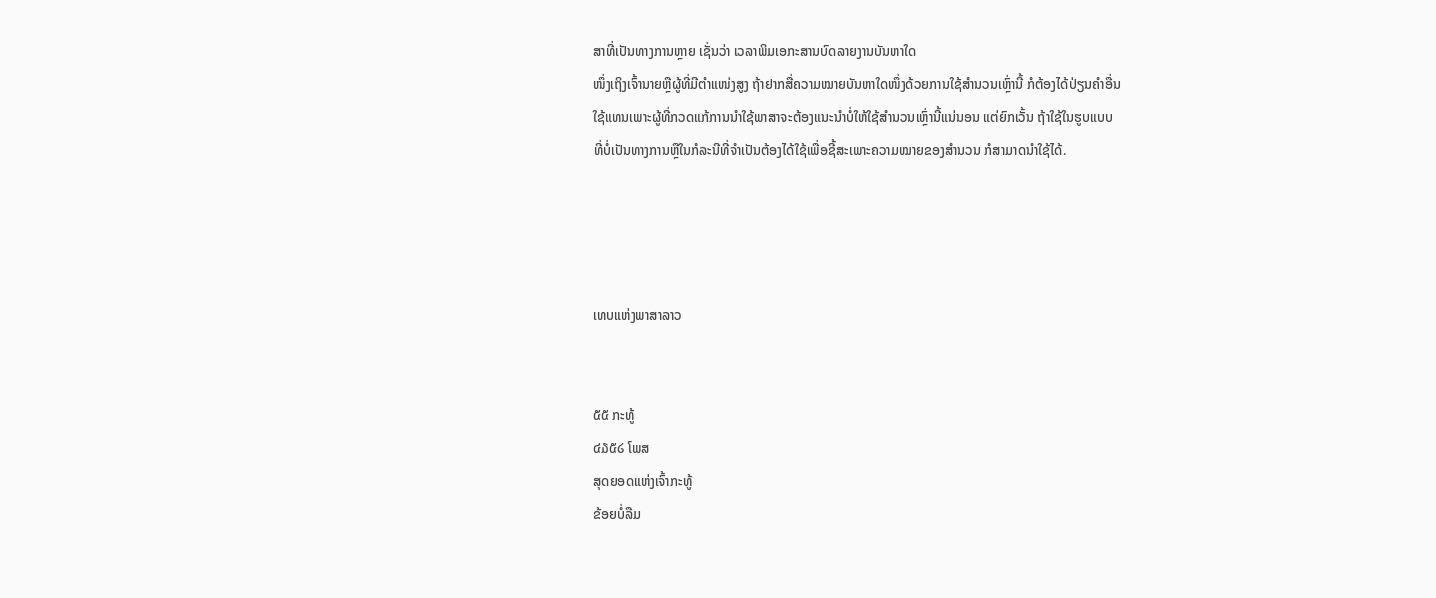ສາທີ່ເປັນທາງການຫຼາຍ ເຊັ່ນວ່າ ເວລາພິມເອກະສານບົດລາຍງານບັນຫາໃດ
ໜຶ່ງເຖິງເຈົ້ານາຍຫຼືຜູ້ທີ່ມີຕຳແໜ່ງສູງ ຖ້າຢາກສື່ຄວາມໝາຍບັນຫາໃດໜຶ່ງດ້ວຍການໃຊ້ສຳນວນເຫຼົ່ານີ້ ກໍຕ້ອງໄດ້ປ່ຽນຄຳອື່ນ
ໃຊ້ແທນເພາະຜູ້ທີ່ກວດແກ້ການນຳໃຊ້ພາສາຈະຕ້ອງແນະນຳບໍ່ໃຫ້ໃຊ້ສຳນວນເຫຼົ່ານີ້ແນ່ນອນ ແຕ່ຍົກເວັ້ນ ຖ້າໃຊ້ໃນຮູບແບບ
ທີ່ບໍ່ເປັນທາງການຫຼືໃນກໍລະນີທີ່ຈຳເປັນຕ້ອງໄດ້ໃຊ້ເພື່ອຊີ້ສະເພາະຄວາມໝາຍຂອງສຳນວນ ກໍສາມາດນຳໃຊ້ໄດ້.




ເທບແຫ່ງພາສາລາວ


໕໕ ກະທູ້
໔໓໕໒ ໂພສ
ສຸດຍອດແຫ່ງເຈົ້າກະທູ້
ຂ້ອຍບໍ່ລືມ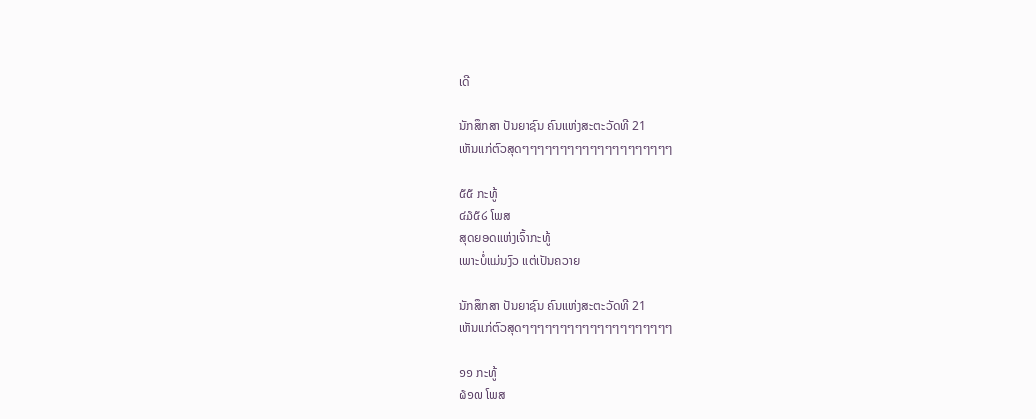ເດີ

ນັກສຶກສາ ປັນຍາຊົນ ຄົນແຫ່ງສະຕະວັດທີ 21
ເຫັນແກ່ຕົວສຸດໆໆໆໆໆໆໆໆໆໆໆໆໆໆໆໆໆໆໆໆ

໕໕ ກະທູ້
໔໓໕໒ ໂພສ
ສຸດຍອດແຫ່ງເຈົ້າກະທູ້
ເພາະບໍ່ແມ່ນງົວ ແຕ່ເປັນຄວາຍ

ນັກສຶກສາ ປັນຍາຊົນ ຄົນແຫ່ງສະຕະວັດທີ 21
ເຫັນແກ່ຕົວສຸດໆໆໆໆໆໆໆໆໆໆໆໆໆໆໆໆໆໆໆໆ

໑໑ ກະທູ້
໖໑໙ ໂພສ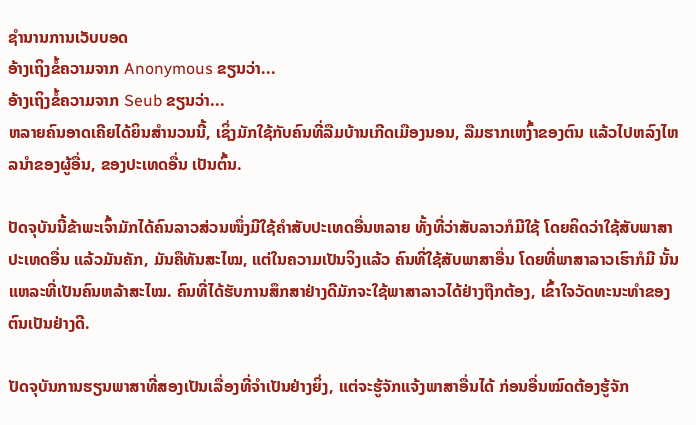ຊຳນານການເວັບບອດ
ອ້າງເຖິງຂໍ້ຄວາມຈາກ Anonymous ຂຽນວ່າ...
ອ້າງເຖິງຂໍ້ຄວາມຈາກ Seub ຂຽນວ່າ...
ຫລາຍຄົນອາດເຄີຍໄດ້ຍິນສຳນວນນີ້, ເຊິ່ງມັກໃຊ້ກັບຄົນທີ່ລືມບ້ານເກີດເມືອງນອນ, ລືມຮາກເຫງົ້າຂອງຕົນ ແລ້ວໄປຫລົງໄຫລນຳຂອງຜູ້ອື່ນ, ຂອງປະເທດອື່ນ ເປັນຕົ້ນ.

ປັດຈຸບັນນີ້ຂ້າພະເຈົ້າມັກໄດ້ຄົນລາວສ່ວນໜຶ່ງມີໃຊ້ຄຳສັບປະເທດອື່ນຫລາຍ ທັ້ງທີ່ວ່າສັບລາວກໍມີໃຊ້ ໂດຍຄິດວ່າໃຊ້ສັບພາສາປະເທດອື່ນ ແລ້ວມັນຄັກ, ມັນຄືທັນສະໄໝ, ແຕ່ໃນຄວາມເປັນຈິງແລ້ວ ຄົນທີ່ໃຊ້ສັບພາສາອື່ນ ໂດຍທີ່ພາສາລາວເຮົາກໍມີ ນັ້ນແຫລະທີ່ເປັນຄົນຫລ້າສະໄໝ. ຄົນທີ່ໄດ້ຮັບການສຶກສາຢ່າງດີມັກຈະໃຊ້ພາສາລາວໄດ້ຢ່າງຖືກຕ້ອງ, ເຂົ້າໃຈວັດທະນະທຳຂອງຕົນເປັນຢ່າງດີ.

ປັດຈຸບັນການຮຽນພາສາທີ່ສອງເປັນເລື່ອງທີ່ຈຳເປັນຢ່າງຍິ່ງ, ແຕ່ຈະຮູ້ຈັກແຈ້ງພາສາອື່ນໄດ້ ກ່ອນອື່ນໝົດຕ້ອງຮູ້ຈັກ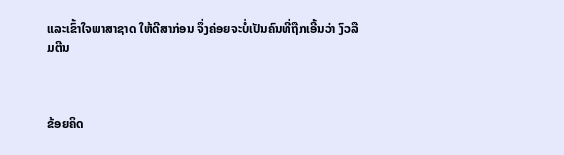ແລະເຂົ້າໃຈພາສາຊາດ ໃຫ້ດີສາກ່ອນ ຈຶ່ງຄ່ອຍຈະບໍ່ເປັນຄົນທີ່ຖືກເອີ້ນວ່າ ງົວລືມຕີນ



ຂ້ອຍຄິດ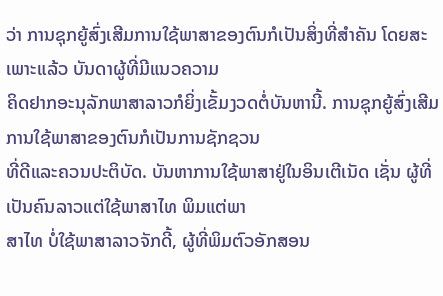ວ່າ ການຊຸກຍູ້ສົ່ງເສີມການໃຊ້ພາສາຂອງຕົນກໍເປັນສິ່ງທີ່ສຳຄັນ ໂດຍສະເພາະແລ້ວ ບັນດາຜູ້ທີ່ມີແນວຄວາມ
ຄິດຢາກອະນຸລັກພາສາລາວກໍຍິ່ງເຂັ້ມງວດຕໍ່ບັນຫານີ້. ການຊຸກຍູ້ສົ່ງເສີມການໃຊ້ພາສາຂອງຕົນກໍເປັນການຊັກຊວນ
ທີ່ດີແລະຄວນປະຕິບັດ. ບັນຫາການໃຊ້ພາສາຢູ່ໃນອິນເຕີເນັດ ເຊັ່ນ ຜູ້ທີ່ເປັນຄົນລາວແຕ່ໃຊ້ພາສາໄທ ພິມແຕ່ພາ
ສາໄທ ບໍ່ໃຊ້ພາສາລາວຈັກດີ້, ຜູ້ທີ່ພິມຕົວອັກສອນ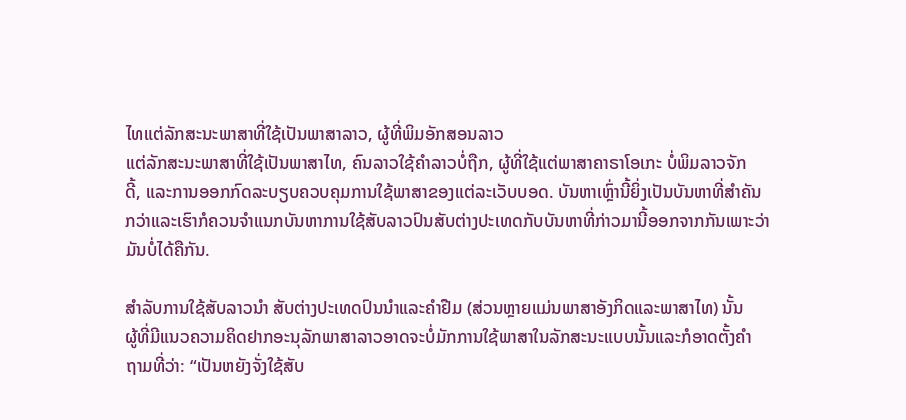ໄທແຕ່ລັກສະນະພາສາທີ່ໃຊ້ເປັນພາສາລາວ, ຜູ້ທີ່ພິມອັກສອນລາວ
ແຕ່ລັກສະນະພາສາທີ່ໃຊ້ເປັນພາສາໄທ, ຄົນລາວໃຊ້ຄຳລາວບໍ່ຖືກ, ຜູ້ທີ່ໃຊ້ແຕ່ພາສາຄາຣາໂອເກະ ບໍ່ພິມລາວຈັກ
ດີ້, ແລະການອອກກົດລະບຽບຄວບຄຸມການໃຊ້ພາສາຂອງແຕ່ລະເວັບບອດ. ບັນຫາເຫຼົ່ານີ້ຍິ່ງເປັນບັນຫາທີ່ສຳຄັນ
ກວ່າແລະເຮົາກໍຄວນຈຳແນກບັນຫາການໃຊ້ສັບລາວປົນສັບຕ່າງປະເທດກັບບັນຫາທີ່ກ່າວມານີ້ອອກຈາກກັນເພາະວ່າ
ມັນບໍ່ໄດ້ຄືກັນ.

ສຳລັບການໃຊ້ສັບລາວນຳ ສັບຕ່າງປະເທດປົນນຳແລະຄຳຢືມ (ສ່ວນຫຼາຍແມ່ນພາສາອັງກິດແລະພາສາໄທ) ນັ້ນ
ຜູ້ທີ່ມີແນວຄວາມຄິດຢາກອະນຸລັກພາສາລາວອາດຈະບໍ່ມັກການໃຊ້ພາສາໃນລັກສະນະແບບນັ້ນແລະກໍອາດຕັ້ງຄຳ
ຖາມທີ່ວ່າ: “ເປັນຫຍັງຈັ່ງໃຊ້ສັບ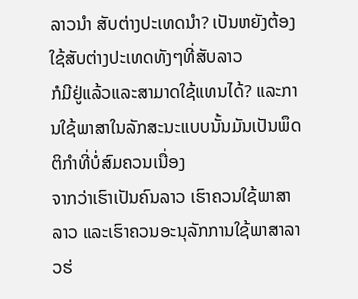ລາວນຳ ສັບຕ່າງປະເທດນຳ? ເປັນຫຍັງຕ້ອງໃຊ້ສັບຕ່າງປະເທດທັງໆທີ່ສັບລາວ
ກໍມີຢູ່ແລ້ວແລະສາມາດໃຊ້ແທນໄດ້? ແລະການໃຊ້ພາສາໃນລັກສະນະແບບນັ້ນມັນເປັນພຶດຕິກຳທີ່ບໍ່ສົມຄວນເນື່ອງ
ຈາກວ່າເຮົາເປັນຄົນລາວ ເຮົາຄວນໃຊ້ພາສາລາວ ແລະເຮົາຄວນອະນຸລັກການໃຊ້ພາສາລາວຮ່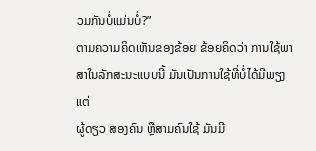ວມກັນບໍ່ແມ່ນບໍ່?”
ຕາມຄວາມຄິດເຫັນຂອງຂ້ອຍ ຂ້ອຍຄິດວ່າ ການໃຊ້ພາສາໃນລັກສະນະແບບນີ້ ມັນເປັນການໃຊ້ທີ່ບໍ່ໄດ້ມີພຽງແຕ່
ຜູ້ດຽວ ສອງຄົນ ຫຼືສາມຄົນໃຊ້ ມັນມີ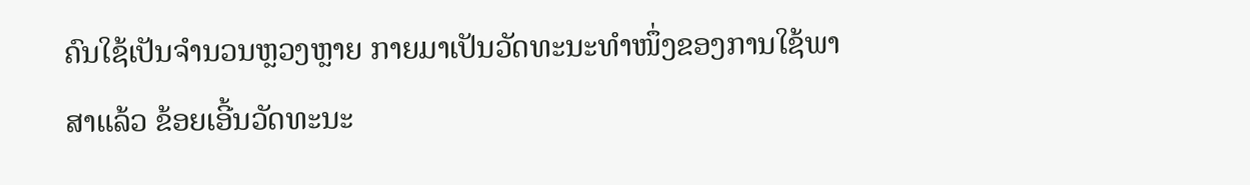ຄົນໃຊ້ເປັນຈຳນວນຫຼວງຫຼາຍ ກາຍມາເປັນວັດທະນະທຳໜຶ່ງຂອງການໃຊ້ພາ
ສາແລ້ວ ຂ້ອຍເອີ້ນວັດທະນະ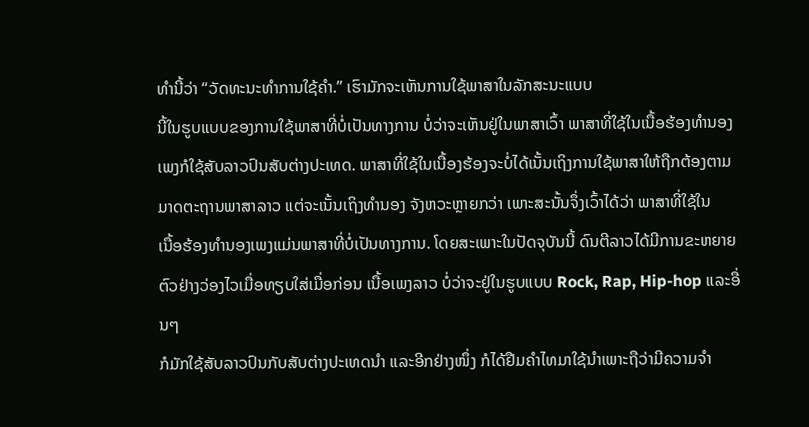ທຳນີ້ວ່າ “ວັດທະນະທຳການໃຊ້ຄຳ.” ເຮົາມັກຈະເຫັນການໃຊ້ພາສາໃນລັກສະນະແບບ
ນີ້ໃນຮູບແບບຂອງການໃຊ້ພາສາທີ່ບໍ່ເປັນທາງການ ບໍ່ວ່າຈະເຫັນຢູ່ໃນພາສາເວົ້າ ພາສາທີ່ໃຊ້ໃນເນື້ອຮ້ອງທຳນອງ
ເພງກໍໃຊ້ສັບລາວປົນສັບຕ່າງປະເທດ. ພາສາທີ່ໃຊ້ໃນເນື້ອງຮ້ອງຈະບໍ່ໄດ້ເນັ້ນເຖິງການໃຊ້ພາສາໃຫ້ຖືກຕ້ອງຕາມ
ມາດຕະຖານພາສາລາວ ແຕ່ຈະເນັ້ນເຖິງທຳນອງ ຈັງຫວະຫຼາຍກວ່າ ເພາະສະນັ້ນຈຶ່ງເວົ້າໄດ້ວ່າ ພາສາທີ່ໃຊ້ໃນ
ເນື້ອຮ້ອງທຳນອງເພງແມ່ນພາສາທີ່ບໍ່ເປັນທາງການ. ໂດຍສະເພາະໃນປັດຈຸບັນນີ້ ດົນຕີລາວໄດ້ມີການຂະຫຍາຍ
ຕົວຢ່າງວ່ອງໄວເມື່ອທຽບໃສ່ເມື່ອກ່ອນ ເນື້ອເພງລາວ ບໍ່ວ່າຈະຢູ່ໃນຮູບແບບ Rock, Rap, Hip-hop ແລະອື່ນໆ
ກໍມັກໃຊ້ສັບລາວປົນກັບສັບຕ່າງປະເທດນຳ ແລະອີກຢ່າງໜຶ່ງ ກໍໄດ້ຢືມຄຳໄທມາໃຊ້ນຳເພາະຖືວ່າມີຄວາມຈຳ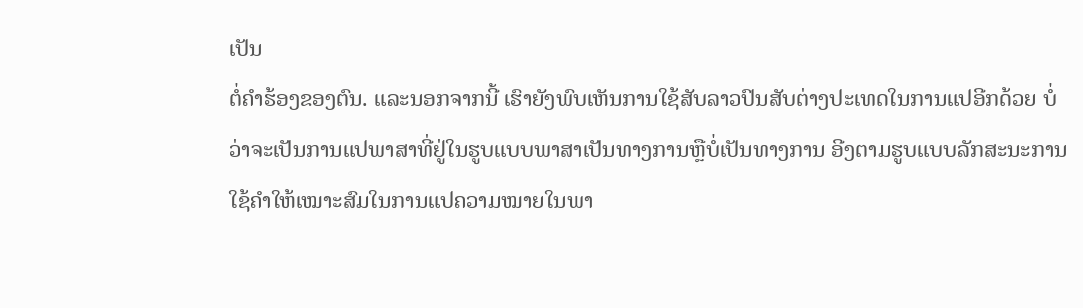ເປັນ
ຕໍ່ຄຳຮ້ອງຂອງຕົນ. ແລະນອກຈາກນີ້ ເຮົາຍັງພົບເຫັນການໃຊ້ສັບລາວປົນສັບຕ່າງປະເທດໃນການແປອີກດ້ວຍ ບໍ່
ວ່າຈະເປັນການແປພາສາທີ່ຢູ່ໃນຮູບແບບພາສາເປັນທາງການຫຼືບໍ່ເປັນທາງການ ອີງຕາມຮູບແບບລັກສະນະການ
ໃຊ້ຄຳໃຫ້ເໝາະສົມໃນການແປຄວາມໝາຍໃນພາ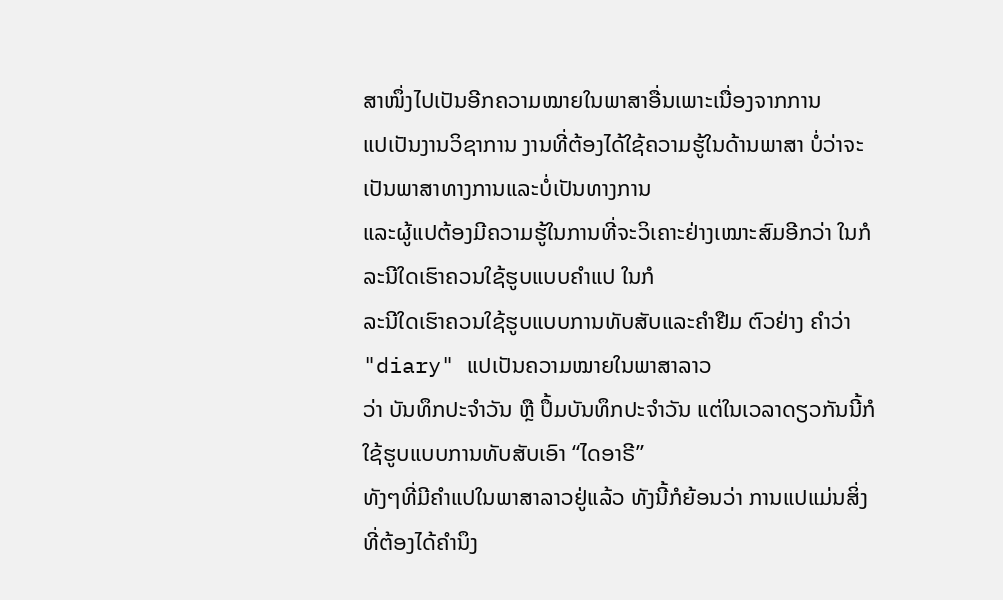ສາໜຶ່ງໄປເປັນອີກຄວາມໝາຍໃນພາສາອື່ນເພາະເນື່ອງຈາກການ
ແປເປັນງານວິຊາການ ງານທີ່ຕ້ອງໄດ້ໃຊ້ຄວາມຮູ້ໃນດ້ານພາສາ ບໍ່ວ່າຈະເປັນພາສາທາງການແລະບໍ່ເປັນທາງການ
ແລະຜູ້ແປຕ້ອງມີຄວາມຮູ້ໃນການທີ່ຈະວິເຄາະຢ່າງເໝາະສົມອີກວ່າ ໃນກໍລະນີໃດເຮົາຄວນໃຊ້ຮູບແບບຄຳແປ ໃນກໍ
ລະນີໃດເຮົາຄວນໃຊ້ຮູບແບບການທັບສັບແລະຄຳຢືມ ຕົວຢ່າງ ຄຳວ່າ "diary" ແປເປັນຄວາມໝາຍໃນພາສາລາວ
ວ່າ ບັນທຶກປະຈຳວັນ ຫຼື ປຶ້ມບັນທຶກປະຈຳວັນ ແຕ່ໃນເວລາດຽວກັນນີ້ກໍໃຊ້ຮູບແບບການທັບສັບເອົາ “ໄດອາຣີ”
ທັງໆທີ່ມີຄຳແປໃນພາສາລາວຢູ່ແລ້ວ ທັງນີ້ກໍຍ້ອນວ່າ ການແປແມ່ນສິ່ງທີ່ຕ້ອງໄດ້ຄຳນຶງ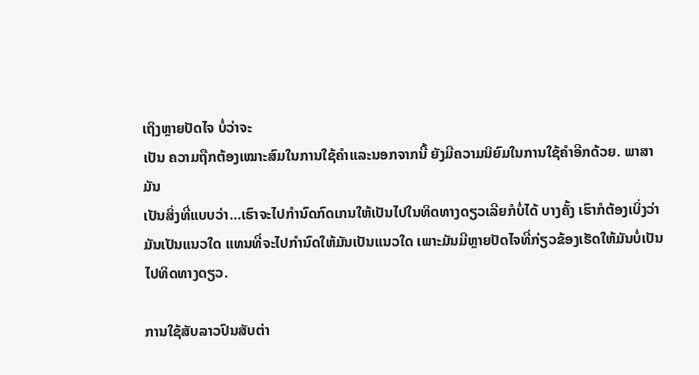ເຖິງຫຼາຍປັດໄຈ ບໍ່ວ່າຈະ
ເປັນ ຄວາມຖືກຕ້ອງເໝາະສົມໃນການໃຊ້ຄຳແລະນອກຈາກນີ້ ຍັງມີຄວາມນິຍົມໃນການໃຊ້ຄຳອີກດ້ວຍ. ພາສາ ມັນ
ເປັນສິ່ງທີ່ແບບວ່າ…ເຮົາຈະໄປກຳນົດກົດເກນໃຫ້ເປັນໄປໃນທິດທາງດຽວເລີຍກໍບໍ່ໄດ້ ບາງຄັ້ງ ເຮົາກໍຕ້ອງເບິ່ງວ່າ
ມັນເປັນແນວໃດ ແທນທີ່ຈະໄປກຳນົດໃຫ້ມັນເປັນແນວໃດ ເພາະມັນມີຫຼາຍປັດໄຈທີ່ກ່ຽວຂ້ອງເຮັດໃຫ້ມັນບໍ່ເປັນ
ໄປທິດທາງດຽວ.

ການໃຊ້ສັບລາວປົນສັບຕ່າ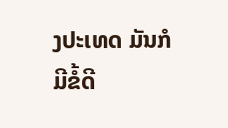ງປະເທດ ມັນກໍມີຂໍ້ດີ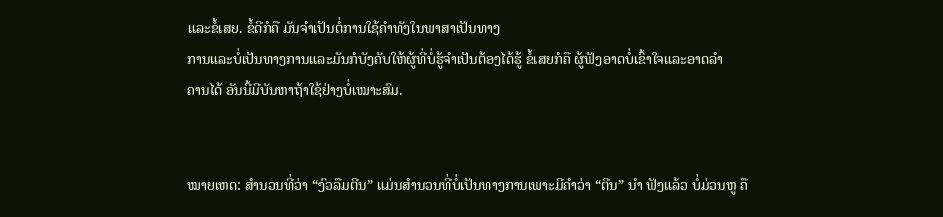ແລະຂໍ້ເສຍ. ຂໍ້ດີກໍຄື ມັນຈຳເປັນຕໍ່ການໃຊ້ຄຳທັງໃນພາສາເປັນທາງ
ການແລະບໍ່ເປັນທາງການແລະມັນກໍບັງຄັບໃຫ້ຜູ້ທີ່ບໍ່ຮູ້ຈຳເປັນຕ້ອງໄດ້ຮູ້ ຂໍ້ເສຍກໍຄື ຜູ້ຟັງອາດບໍ່ເຂົ້າໃຈແລະອາດລຳ
ຄານໄດ້ ອັນນີ້ມີບັນຫາຖ້າໃຊ້ຢ່າງບໍ່ເໝາະສົມ.


ໝາຍເຫດ: ສຳນວນທີ່ວ່າ “ງົວລືມຕີນ” ແມ່ນສຳນວນທີ່ບໍ່ເປັນທາງການເພາະມີຄຳວ່າ “ຕີນ” ນຳ ຟັງແລ້ວ ບໍ່ມ່ວນຫູ ຄື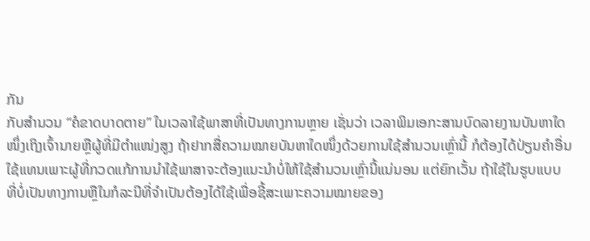ກັນ
ກັບສຳນວນ “ຄໍຂາດບາດຕາຍ” ໃນເວລາໃຊ້ພາສາທີ່ເປັນທາງການຫຼາຍ ເຊັ່ນວ່າ ເວລາພິມເອກະສານບົດລາຍງານບັນຫາໃດ
ໜຶ່ງເຖິງເຈົ້ານາຍຫຼືຜູ້ທີ່ມີຕຳແໜ່ງສູງ ຖ້າຢາກສື່ຄວາມໝາຍບັນຫາໃດໜຶ່ງດ້ວຍການໃຊ້ສຳນວນເຫຼົ່ານີ້ ກໍຕ້ອງໄດ້ປ່ຽນຄຳອື່ນ
ໃຊ້ແທນເພາະຜູ້ທີ່ກວດແກ້ການນຳໃຊ້ພາສາຈະຕ້ອງແນະນຳບໍ່ໃຫ້ໃຊ້ສຳນວນເຫຼົ່ານີ້ແນ່ນອນ ແຕ່ຍົກເວັ້ນ ຖ້າໃຊ້ໃນຮູບແບບ
ທີ່ບໍ່ເປັນທາງການຫຼືໃນກໍລະນີທີ່ຈຳເປັນຕ້ອງໄດ້ໃຊ້ເພື່ອຊີ້ສະເພາະຄວາມໝາຍຂອງ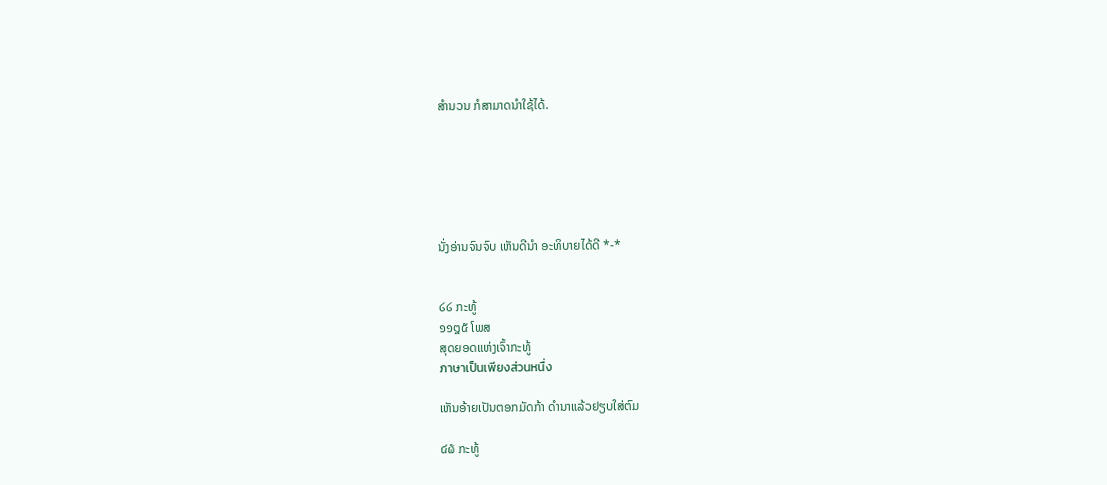ສຳນວນ ກໍສາມາດນຳໃຊ້ໄດ້.






ນັ່ງອ່ານຈົນຈົບ ເຫັນດີນຳ ອະທິບາຍໄດ້ດີ *-*


໒໒ ກະທູ້
໑໑໘໕ ໂພສ
ສຸດຍອດແຫ່ງເຈົ້າກະທູ້
ภาษาเป็นเพียงส่วนหนื่ง

ເຫັນອ້າຍເປັນຕອກມັດກ້າ ດຳນາແລ້ວຢຽບໃສ່ຕົມ

໔໖ ກະທູ້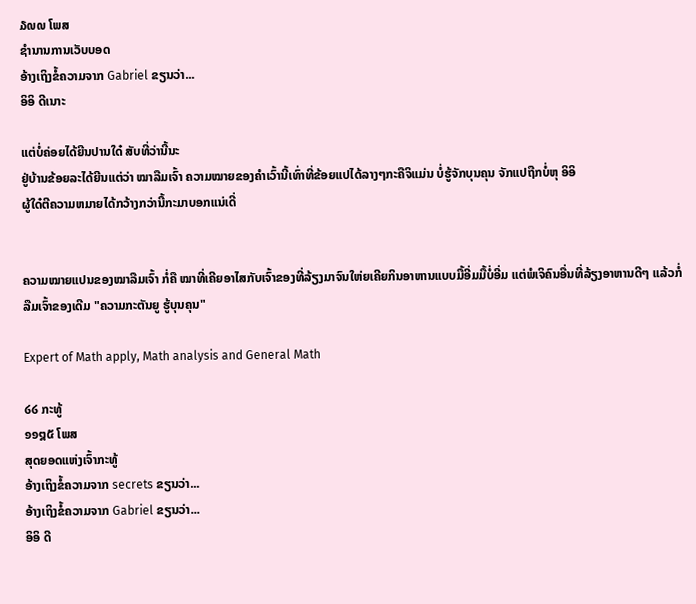໓໙໙ ໂພສ
ຊຳນານການເວັບບອດ
ອ້າງເຖິງຂໍ້ຄວາມຈາກ Gabriel ຂຽນວ່າ...
ອິອິ ດີເນາະ

ແຕ່ບໍ່ຄ່ອຍໄດ້ຍີນປານໃດ໋ ສັບທີ່ວ່ານີ້ນະ
ຢູ່ບ້ານຂ້ອຍລະໄດ້ຍີນແຕ່ວ່າ ໝາລືມເຈົ້າ ຄວາມໝາຍຂອງຄຳເວົ້ານີ້ເທົ່າທີ່ຂ້ອຍແປໄດ້ລາງໆກະຄືຈິແມ່ນ ບໍ່ຮູ້ຈັກບຸນຄຸນ ຈັກແປຖືກບໍ່ຫຸ ອິອິ
ຜູ້ໃດ໋ຕີຄວາມຫມາຍໄດ້ກວ້າງກວ່ານີ້ກະມາບອກແນ່ເດີ່


ຄວາມໝາຍແປນຂອງໝາລືມເຈົ້າ ກໍ່ຄື ໝາທີ່ເຄີຍອາໄສກັບເຈົ້າຂອງທີ່ລ້ຽງມາຈົນໃຫ່ຍເຄີຍກິນອາຫານແບບມື້ອີ່ມມື້ບໍ່ອີ່ມ ແຕ່ພໍເຈິຄົນອື່ນທີ່ລ້ຽງອາຫານດີໆ ແລ້ວກໍ່ລືມເຈົ້າຂອງເດີມ "ຄວາມກະຕັນຍູ ຮູ້ບຸນຄຸນ"

Expert of Math apply, Math analysis and General Math

໒໒ ກະທູ້
໑໑໘໕ ໂພສ
ສຸດຍອດແຫ່ງເຈົ້າກະທູ້
ອ້າງເຖິງຂໍ້ຄວາມຈາກ secrets ຂຽນວ່າ...
ອ້າງເຖິງຂໍ້ຄວາມຈາກ Gabriel ຂຽນວ່າ...
ອິອິ ດີ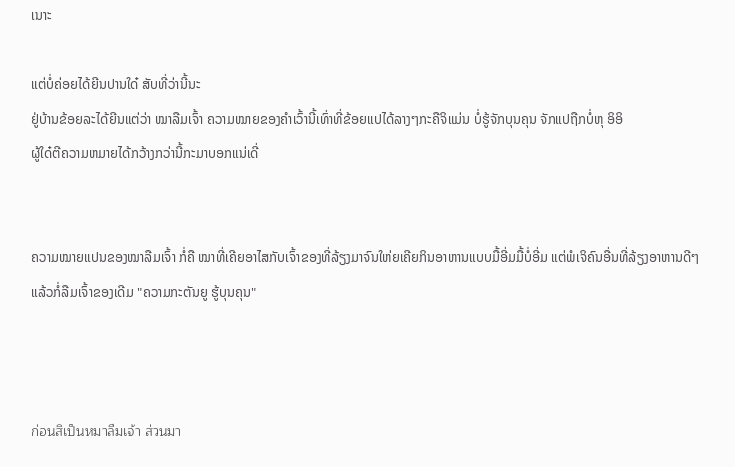ເນາະ

ແຕ່ບໍ່ຄ່ອຍໄດ້ຍີນປານໃດ໋ ສັບທີ່ວ່ານີ້ນະ
ຢູ່ບ້ານຂ້ອຍລະໄດ້ຍີນແຕ່ວ່າ ໝາລືມເຈົ້າ ຄວາມໝາຍຂອງຄຳເວົ້ານີ້ເທົ່າທີ່ຂ້ອຍແປໄດ້ລາງໆກະຄືຈິແມ່ນ ບໍ່ຮູ້ຈັກບຸນຄຸນ ຈັກແປຖືກບໍ່ຫຸ ອິອິ
ຜູ້ໃດ໋ຕີຄວາມຫມາຍໄດ້ກວ້າງກວ່ານີ້ກະມາບອກແນ່ເດີ່


ຄວາມໝາຍແປນຂອງໝາລືມເຈົ້າ ກໍ່ຄື ໝາທີ່ເຄີຍອາໄສກັບເຈົ້າຂອງທີ່ລ້ຽງມາຈົນໃຫ່ຍເຄີຍກິນອາຫານແບບມື້ອີ່ມມື້ບໍ່ອີ່ມ ແຕ່ພໍເຈິຄົນອື່ນທີ່ລ້ຽງອາຫານດີໆ ແລ້ວກໍ່ລືມເຈົ້າຂອງເດີມ "ຄວາມກະຕັນຍູ ຮູ້ບຸນຄຸນ"



ก่อนสิเป็นหมาลืมเจ้า ส่วนมา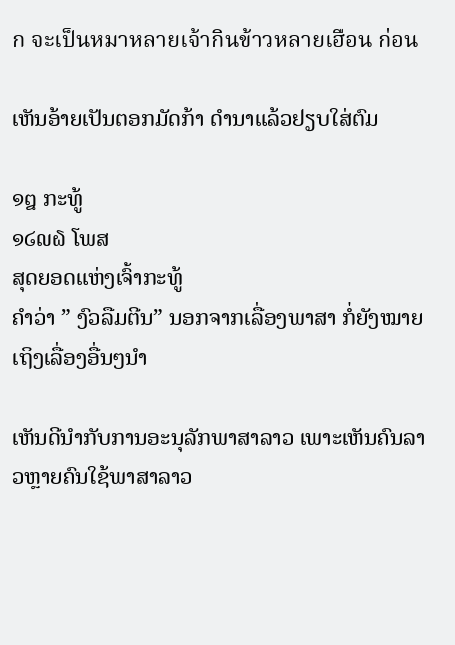ก จะเป็นหมาหลายเจ้ากินข้าวหลายเฮือน ก่อน

ເຫັນອ້າຍເປັນຕອກມັດກ້າ ດຳນາແລ້ວຢຽບໃສ່ຕົມ

໑໘ ກະທູ້
໑໒໙໖ ໂພສ
ສຸດຍອດແຫ່ງເຈົ້າກະທູ້
ຄໍາວ່າ ” ງົວລືມຕີນ” ນອກຈາກເລື່ອງພາສາ ກໍ່ຍັງໝາຍເຖິງເລື່ອງອື່ນໆນຳ

ເຫັນດີນຳກັບການອະນຸລັກພາສາລາວ ເພາະເຫັນຄົນລາວຫຼາຍຄົນໃຊ້ພາສາລາວ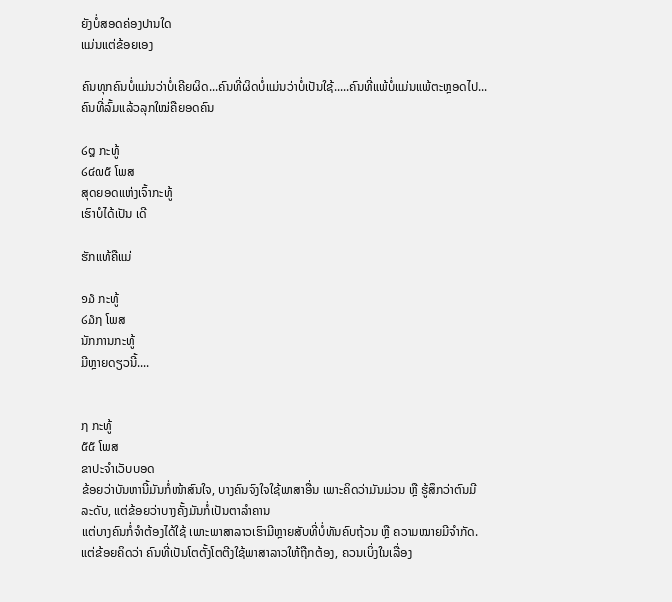ຍັງບໍ່ສອດຄ່ອງປານໃດ
ແມ່ນແຕ່ຂ້ອຍເອງ

ຄົນທຸກຄົນບໍ່ແມ່ນວ່າບໍ່ເຄີຍຜິດ...ຄົນທີ່ຜິດບໍ່ແມ່ນວ່າບໍ່ເປັນໃຊ້.....ຄົນທີ່ແພ້ບໍ່ແມ່ນແພ້ຕະຫຼອດໄປ...ຄົນທີ່ລົ້ມແລ້ວລຸກໃໝ່ຄືຍອດຄົນ

໒໘ ກະທູ້
໒໔໙໕ ໂພສ
ສຸດຍອດແຫ່ງເຈົ້າກະທູ້
ເຮົາບໍໄດ້ເປັນ ເດີ

ຮັກແທ້ຄືແມ່

໑໓ ກະທູ້
໒໓໗ ໂພສ
ນັກການກະທູ້
ມີຫຼາຍດຽວນີ້....


໗ ກະທູ້
໕໕ ໂພສ
ຂາປະຈຳເວັບບອດ
ຂ້ອຍວ່າບັນຫານີ້ມັນກໍ່ໜ້າສົນໃຈ, ບາງຄົນຈົງໃຈໃຊ້ພາສາອື່ນ ເພາະຄິດວ່າມັນມ່ວນ ຫຼື ຮູ້ສຶກວ່າຕົນມີລະດັບ, ແຕ່ຂ້ອຍວ່າບາງຄັ້ງມັນກໍ່ເປັນຕາລຳຄານ
ແຕ່ບາງຄົນກໍ່ຈຳຕ້ອງໄດ້ໃຊ້ ເພາະພາສາລາວເຮົາມີຫຼາຍສັບທີ່ບໍ່ທັນຄົບຖ້ວນ ຫຼື ຄວາມໝາຍມີຈຳກັດ.
ແຕ່ຂ້ອຍຄິດວ່າ ຄົນທີ່ເປັນໂຕຕັ້ງໂຕຕີງໃຊ້ພາສາລາວໃຫ້ຖືກຕ້ອງ, ຄວນເບິ່ງໃນເລື່ອງ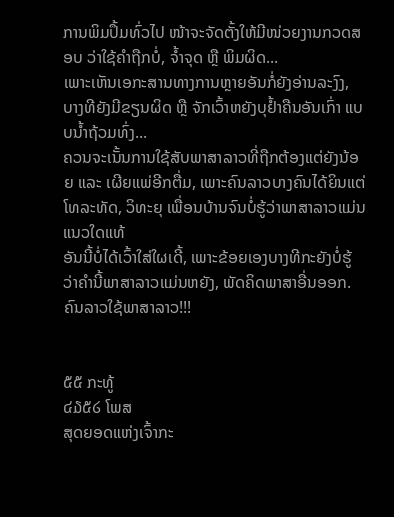ການພິມປຶ້ມທົ່ວໄປ ໜ້າຈະຈັດຕັ້ງໃຫ້ມີໜ່ວຍງານກວດສອບ ວ່າໃຊ້ຄຳຖືກບໍ່, ຈ້ຳຈຸດ ຫຼື ພິມຜິດ...
ເພາະເຫັນເອກະສານທາງການຫຼາຍອັນກໍ່ຍັງອ່ານລະງົງ, ບາງທີຍັງມີຂຽນຜິດ ຫຼື ຈັກເວົ້າຫຍັງບຸຢ້ຳຄືນອັນເກົ່າ ແບບນ້ຳຖ້ວມທົ່ງ...
ຄວນຈະເນັ້ນການໃຊ້ສັບພາສາລາວທີ່ຖືກຕ້ອງແຕ່ຍັງນ້ອຍ ແລະ ເຜີຍແພ່ອີກຕື່ມ, ເພາະຄົນລາວບາງຄົນໄດ້ຍິນແຕ່ໂທລະທັດ, ວິທະຍຸ ເພື່ອນບ້ານຈົນບໍ່ຮູ້ວ່າພາສາລາວແມ່ນແນວໃດແທ້
ອັນນີ້ບໍ່ໄດ້ເວົ້າໃສ່ໃຜເດີ້, ເພາະຂ້ອຍເອງບາງທີກະຍັງບໍ່ຮູ້ວ່າຄຳນີ້ພາສາລາວແມ່ນຫຍັງ, ພັດຄິດພາສາອື່ນອອກ.
ຄົນລາວໃຊ້ພາສາລາວ!!!


໕໕ ກະທູ້
໔໓໕໒ ໂພສ
ສຸດຍອດແຫ່ງເຈົ້າກະ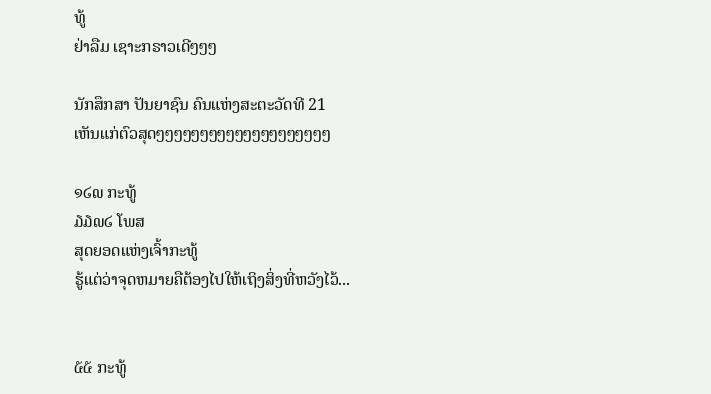ທູ້
ຢ່າລືມ ເຊາະກຣາວເດີໆໆໆ

ນັກສຶກສາ ປັນຍາຊົນ ຄົນແຫ່ງສະຕະວັດທີ 21
ເຫັນແກ່ຕົວສຸດໆໆໆໆໆໆໆໆໆໆໆໆໆໆໆໆໆໆໆໆ

໑໒໙ ກະທູ້
໓໓໙໒ ໂພສ
ສຸດຍອດແຫ່ງເຈົ້າກະທູ້
ຮູ້ແຕ່ວ່າຈຸດຫມາຍຄືຕ້ອງໄປໃຫ້ເຖິງສິ່ງທີ່ຫວັງໄວ້...


໕໕ ກະທູ້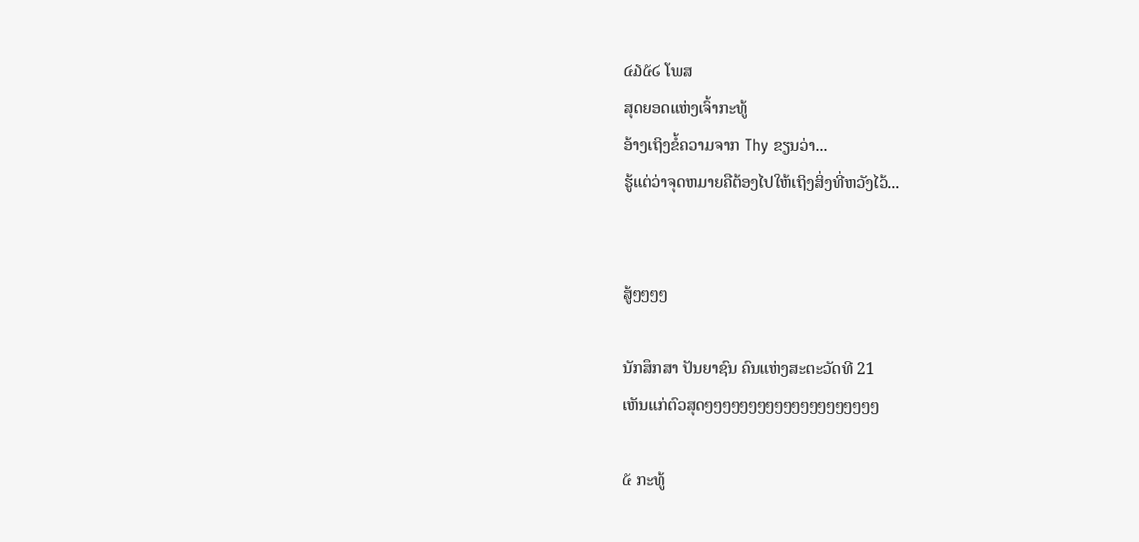໔໓໕໒ ໂພສ
ສຸດຍອດແຫ່ງເຈົ້າກະທູ້
ອ້າງເຖິງຂໍ້ຄວາມຈາກ Thy ຂຽນວ່າ...
ຮູ້ແຕ່ວ່າຈຸດຫມາຍຄືຕ້ອງໄປໃຫ້ເຖິງສິ່ງທີ່ຫວັງໄວ້...


ສູ້ໆໆໆໆ

ນັກສຶກສາ ປັນຍາຊົນ ຄົນແຫ່ງສະຕະວັດທີ 21
ເຫັນແກ່ຕົວສຸດໆໆໆໆໆໆໆໆໆໆໆໆໆໆໆໆໆໆໆໆ

໕ ກະທູ້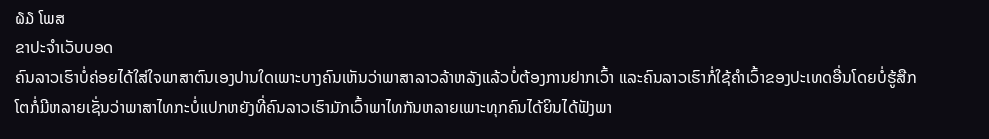໖໓ ໂພສ
ຂາປະຈຳເວັບບອດ
ຄົນລາວເຮົາບໍ່ຄ່ອຍໄດ້ໃສ່ໃຈພາສາຕົນເອງປານໃດເພາະບາງຄົນເຫັນວ່າພາສາລາວລ້າຫລັງແລ້ວບໍ່ຕ້ອງການຢາກເວົ້າ ແລະຄົນລາວເຮົາກໍ່ໃຊ້ຄຳເວົ້າຂອງປະເທດອື່ນໂດຍບໍ່ຮູ້ສືກໂຕກໍ່ມີຫລາຍເຊັ່ນວ່າພາສາໄທກະບໍ່ແປກຫຍັງທີ່ຄົນລາວເຮົາມັກເວົ້າພາໄທກັນຫລາຍເພາະທຸກຄົນໄດ້ຍິນໄດ້ຟັງພາ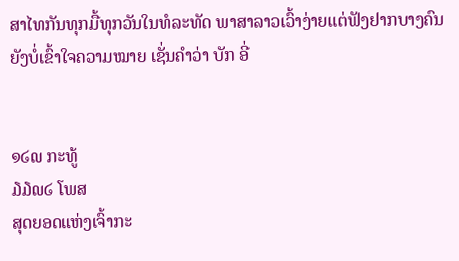ສາໄທກັນທຸກມື້ທຸກວັນໃນທໍລະທັດ ພາສາລາວເວົ້າງ່າຍແຕ່ຟັງຢາກບາງຄົນຍັງບໍ່ເຂົ້າໃຈຄວາມໝາຍ ເຊັ່ນຄຳວ່າ ບັກ ອີ່


໑໒໙ ກະທູ້
໓໓໙໒ ໂພສ
ສຸດຍອດແຫ່ງເຈົ້າກະ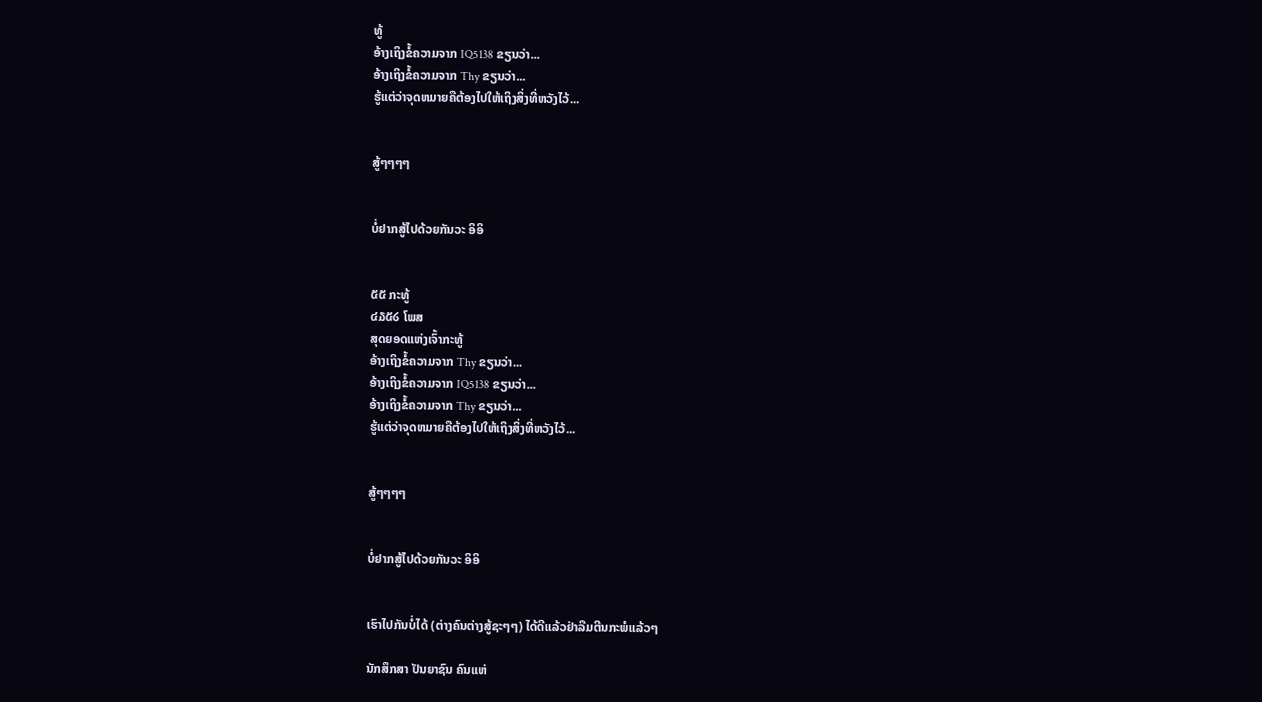ທູ້
ອ້າງເຖິງຂໍ້ຄວາມຈາກ IQ5138 ຂຽນວ່າ...
ອ້າງເຖິງຂໍ້ຄວາມຈາກ Thy ຂຽນວ່າ...
ຮູ້ແຕ່ວ່າຈຸດຫມາຍຄືຕ້ອງໄປໃຫ້ເຖິງສິ່ງທີ່ຫວັງໄວ້...


ສູ້ໆໆໆໆ


ບໍ່ຢາກສູ້ໄປດ້ວຍກັນວະ ອິອິ


໕໕ ກະທູ້
໔໓໕໒ ໂພສ
ສຸດຍອດແຫ່ງເຈົ້າກະທູ້
ອ້າງເຖິງຂໍ້ຄວາມຈາກ Thy ຂຽນວ່າ...
ອ້າງເຖິງຂໍ້ຄວາມຈາກ IQ5138 ຂຽນວ່າ...
ອ້າງເຖິງຂໍ້ຄວາມຈາກ Thy ຂຽນວ່າ...
ຮູ້ແຕ່ວ່າຈຸດຫມາຍຄືຕ້ອງໄປໃຫ້ເຖິງສິ່ງທີ່ຫວັງໄວ້...


ສູ້ໆໆໆໆ


ບໍ່ຢາກສູ້ໄປດ້ວຍກັນວະ ອິອິ


ເຮົາໄປກັນບໍ່ໄດ້ (ຕ່າງຄົນຕ່າງສູ້ຊະໆໆ) ໄດ້ດີແລ້ວຢ່າລືມຕີນກະພໍແລ້ວໆ

ນັກສຶກສາ ປັນຍາຊົນ ຄົນແຫ່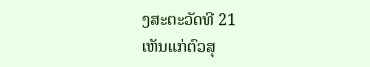ງສະຕະວັດທີ 21
ເຫັນແກ່ຕົວສຸ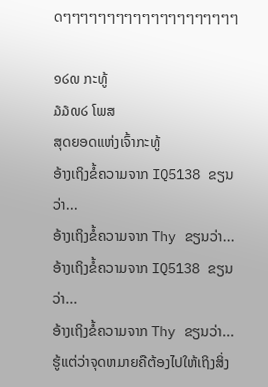ດໆໆໆໆໆໆໆໆໆໆໆໆໆໆໆໆໆໆໆໆ

໑໒໙ ກະທູ້
໓໓໙໒ ໂພສ
ສຸດຍອດແຫ່ງເຈົ້າກະທູ້
ອ້າງເຖິງຂໍ້ຄວາມຈາກ IQ5138 ຂຽນວ່າ...
ອ້າງເຖິງຂໍ້ຄວາມຈາກ Thy ຂຽນວ່າ...
ອ້າງເຖິງຂໍ້ຄວາມຈາກ IQ5138 ຂຽນວ່າ...
ອ້າງເຖິງຂໍ້ຄວາມຈາກ Thy ຂຽນວ່າ...
ຮູ້ແຕ່ວ່າຈຸດຫມາຍຄືຕ້ອງໄປໃຫ້ເຖິງສິ່ງ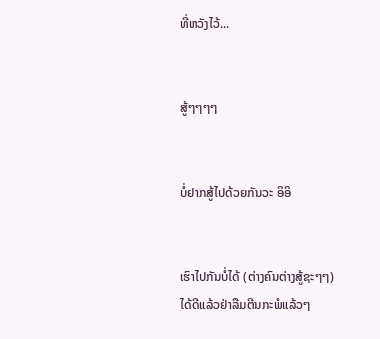ທີ່ຫວັງໄວ້...


ສູ້ໆໆໆໆ


ບໍ່ຢາກສູ້ໄປດ້ວຍກັນວະ ອິອິ


ເຮົາໄປກັນບໍ່ໄດ້ (ຕ່າງຄົນຕ່າງສູ້ຊະໆໆ) ໄດ້ດີແລ້ວຢ່າລືມຕີນກະພໍແລ້ວໆ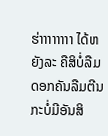ຮ່າາາາາາາາ ໄດ້ຫຍັງລະ ຄືສິບໍ່ລືມດອກຄັນລືມຕີນກະບໍ່ມີອັນສິ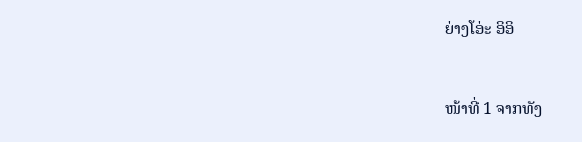ຍ່າງໂອ່ະ ອິອິ


ໜ້າທີ່ 1 ຈາກທັງ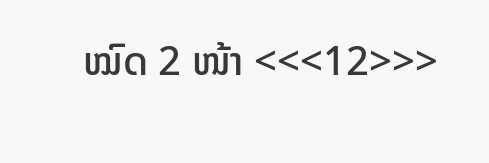ໝົດ 2 ໜ້າ <<<12>>>